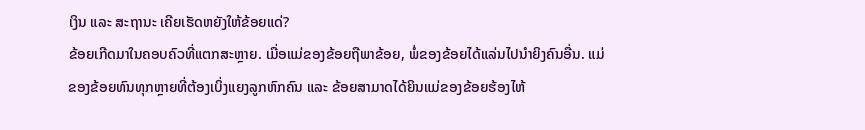ເງິນ ແລະ ສະຖານະ ເຄີຍເຮັດຫຍັງໃຫ້ຂ້ອຍແດ່?
ຂ້ອຍເກີດມາໃນຄອບຄົວທີ່ແຕກສະຫຼາຍ. ເມື່ອແມ່ຂອງຂ້ອຍຖືພາຂ້ອຍ, ພໍ່ຂອງຂ້ອຍໄດ້ແລ່ນໄປນຳຍິງຄົນອື່ນ. ແມ່ຂອງຂ້ອຍທົນທຸກຫຼາຍທີ່ຕ້ອງເບິ່ງແຍງລູກຫົກຄົນ ແລະ ຂ້ອຍສາມາດໄດ້ຍິນແມ່ຂອງຂ້ອຍຮ້ອງໄຫ້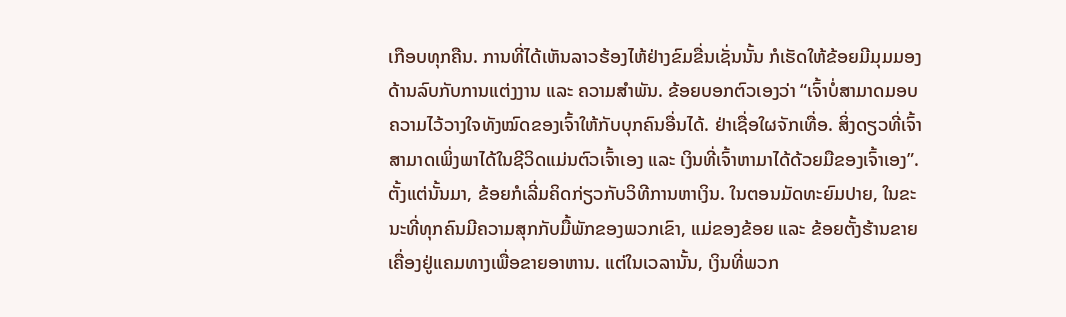ເກືອບທຸກຄືນ. ການທີ່ໄດ້ເຫັນລາວຮ້ອງໄຫ້ຢ່າງຂົມຂື່ນເຊັ່ນນັ້ນ ກໍເຮັດໃຫ້ຂ້ອຍມີມຸມມອງດ້ານລົບກັບການແຕ່ງງານ ແລະ ຄວາມສຳພັນ. ຂ້ອຍບອກຕົວເອງວ່າ “ເຈົ້າບໍ່ສາມາດມອບຄວາມໄວ້ວາງໃຈທັງໝົດຂອງເຈົ້າໃຫ້ກັບບຸກຄົນອື່ນໄດ້. ຢ່າເຊື່ອໃຜຈັກເທື່ອ. ສິ່ງດຽວທີ່ເຈົ້າສາມາດເພິ່ງພາໄດ້ໃນຊີວິດແມ່ນຕົວເຈົ້າເອງ ແລະ ເງິນທີ່ເຈົ້າຫາມາໄດ້ດ້ວຍມືຂອງເຈົ້າເອງ”. ຕັ້ງແຕ່ນັ້ນມາ, ຂ້ອຍກໍເລີ່ມຄິດກ່ຽວກັບວິທີການຫາເງິນ. ໃນຕອນມັດທະຍົມປາຍ, ໃນຂະນະທີ່ທຸກຄົນມີຄວາມສຸກກັບມື້ພັກຂອງພວກເຂົາ, ແມ່ຂອງຂ້ອຍ ແລະ ຂ້ອຍຕັ້ງຮ້ານຂາຍເຄື່ອງຢູ່ແຄມທາງເພື່ອຂາຍອາຫານ. ແຕ່ໃນເວລານັ້ນ, ເງິນທີ່ພວກ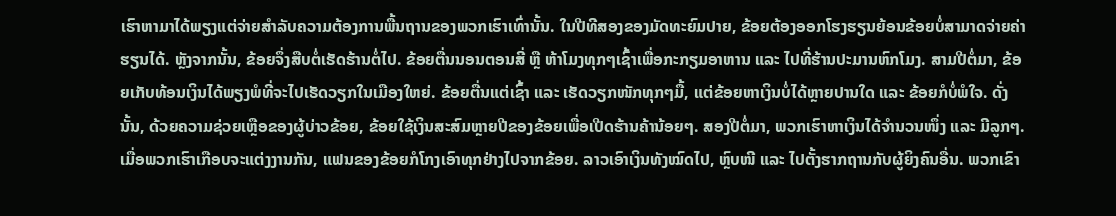ເຮົາຫາມາໄດ້ພຽງແຕ່ຈ່າຍສໍາລັບຄວາມຕ້ອງການພື້ນຖານຂອງພວກເຮົາເທົ່ານັ້ນ. ໃນປີທີສອງຂອງມັດທະຍົມປາຍ, ຂ້ອຍຕ້ອງອອກໂຮງຮຽນຍ້ອນຂ້ອຍບໍ່ສາມາດຈ່າຍຄ່າຮຽນໄດ້. ຫຼັງຈາກນັ້ນ, ຂ້ອຍຈຶ່ງສືບຕໍ່ເຮັດຮ້ານຕໍ່ໄປ. ຂ້ອຍຕື່ນນອນຕອນສີ່ ຫຼື ຫ້າໂມງທຸກໆເຊົ້າເພື່ອກະກຽມອາຫານ ແລະ ໄປທີ່ຮ້ານປະມານຫົກໂມງ. ສາມປີຕໍ່ມາ, ຂ້ອຍເກັບທ້ອນເງິນໄດ້ພຽງພໍທີ່ຈະໄປເຮັດວຽກໃນເມືອງໃຫຍ່. ຂ້ອຍຕື່ນແຕ່ເຊົ້າ ແລະ ເຮັດວຽກໜັກທຸກໆມື້, ແຕ່ຂ້ອຍຫາເງິນບໍ່ໄດ້ຫຼາຍປານໃດ ແລະ ຂ້ອຍກໍບໍ່ພໍໃຈ. ດັ່ງນັ້ນ, ດ້ວຍຄວາມຊ່ວຍເຫຼືອຂອງຜູ້ບ່າວຂ້ອຍ, ຂ້ອຍໃຊ້ເງິນສະສົມຫຼາຍປີຂອງຂ້ອຍເພື່ອເປີດຮ້ານຄ້ານ້ອຍໆ. ສອງປີຕໍ່ມາ, ພວກເຮົາຫາເງິນໄດ້ຈຳນວນໜຶ່ງ ແລະ ມີລູກໆ. ເມື່ອພວກເຮົາເກືອບຈະແຕ່ງງານກັນ, ແຟນຂອງຂ້ອຍກໍໂກງເອົາທຸກຢ່າງໄປຈາກຂ້ອຍ. ລາວເອົາເງິນທັງໝົດໄປ, ຫຼົບໜີ ແລະ ໄປຕັ້ງຮາກຖານກັບຜູ້ຍິງຄົນອື່ນ. ພວກເຂົາ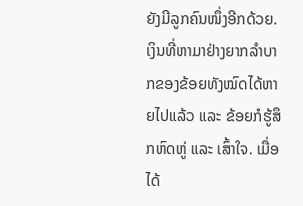ຍັງມີລູກຄົນໜຶ່ງອີກດ້ວຍ. ເງິນທີ່ຫາມາຢ່າງຍາກລຳບາກຂອງຂ້ອຍທັງໝົດໄດ້ຫາຍໄປແລ້ວ ແລະ ຂ້ອຍກໍຮູ້ສຶກຫົດຫູ່ ແລະ ເສົ້າໃຈ. ເມື່ອໄດ້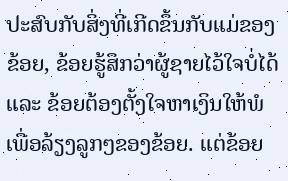ປະສົບກັບສິ່ງທີ່ເກີດຂຶ້ນກັບແມ່ຂອງຂ້ອຍ, ຂ້ອຍຮູ້ສຶກວ່າຜູ້ຊາຍໄວ້ໃຈບໍ່ໄດ້ ແລະ ຂ້ອຍຕ້ອງຕັ້ງໃຈຫາເງິນໃຫ້ພໍເພື່ອລ້ຽງລູກໆຂອງຂ້ອຍ. ແຕ່ຂ້ອຍ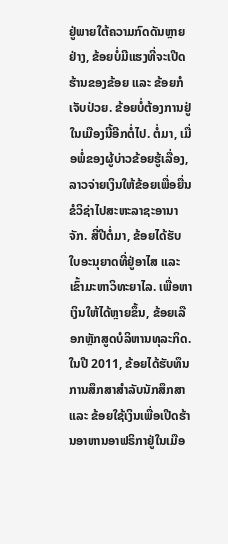ຢູ່ພາຍໃຕ້ຄວາມກົດດັນຫຼາຍຢ່າງ, ຂ້ອຍບໍ່ມີແຮງທີ່ຈະເປີດຮ້ານຂອງຂ້ອຍ ແລະ ຂ້ອຍກໍເຈັບປ່ວຍ. ຂ້ອຍບໍ່ຕ້ອງການຢູ່ໃນເມືອງນີ້ອີກຕໍ່ໄປ. ຕໍ່ມາ, ເມື່ອພໍ່ຂອງຜູ້ບ່າວຂ້ອຍຮູ້ເລື່ອງ, ລາວຈ່າຍເງິນໃຫ້ຂ້ອຍເພື່ອຍື່ນຂໍວິຊ່າໄປສະຫະລາຊະອານາຈັກ. ສີ່ປີຕໍ່ມາ, ຂ້ອຍໄດ້ຮັບໃບອະນຸຍາດທີ່ຢູ່ອາໄສ ແລະ ເຂົ້າມະຫາວິທະຍາໄລ. ເພື່ອຫາເງິນໃຫ້ໄດ້ຫຼາຍຂຶ້ນ, ຂ້ອຍເລືອກຫຼັກສູດບໍລິຫານທຸລະກິດ. ໃນປີ 2011, ຂ້ອຍໄດ້ຮັບທຶນການສຶກສາສໍາລັບນັກສຶກສາ ແລະ ຂ້ອຍໃຊ້ເງິນເພື່ອເປີດຮ້ານອາຫານອາຟຣິກາຢູ່ໃນເມືອ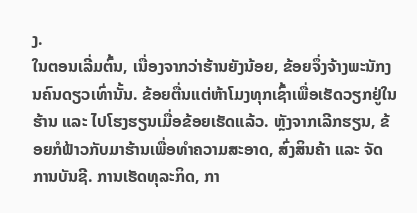ງ.
ໃນຕອນເລີ່ມຕົ້ນ, ເນື່ອງຈາກວ່າຮ້ານຍັງນ້ອຍ, ຂ້ອຍຈຶ່ງຈ້າງພະນັກງນຄົນດຽວເທົ່ານັ້ນ. ຂ້ອຍຕື່ນແຕ່ຫ້າໂມງທຸກເຊົ້າເພື່ອເຮັດວຽກຢູ່ໃນຮ້ານ ແລະ ໄປໂຮງຮຽນເມື່ອຂ້ອຍເຮັດແລ້ວ. ຫຼັງຈາກເລີກຮຽນ, ຂ້ອຍກໍຟ້າວກັບມາຮ້ານເພື່ອທຳຄວາມສະອາດ, ສົ່ງສິນຄ້າ ແລະ ຈັດການບັນຊີ. ການເຮັດທຸລະກິດ, ກາ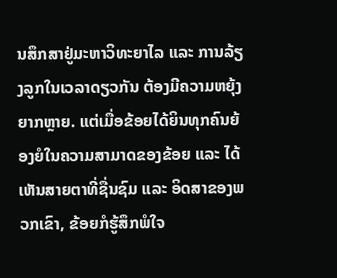ນສຶກສາຢູ່ມະຫາວິທະຍາໄລ ແລະ ການລ້ຽງລູກໃນເວລາດຽວກັນ ຕ້ອງມີຄວາມຫຍຸ້ງຍາກຫຼາຍ. ແຕ່ເມື່ອຂ້ອຍໄດ້ຍິນທຸກຄົນຍ້ອງຍໍໃນຄວາມສາມາດຂອງຂ້ອຍ ແລະ ໄດ້ເຫັນສາຍຕາທີ່ຊື່ນຊົມ ແລະ ອິດສາຂອງພວກເຂົາ, ຂ້ອຍກໍຮູ້ສຶກພໍໃຈ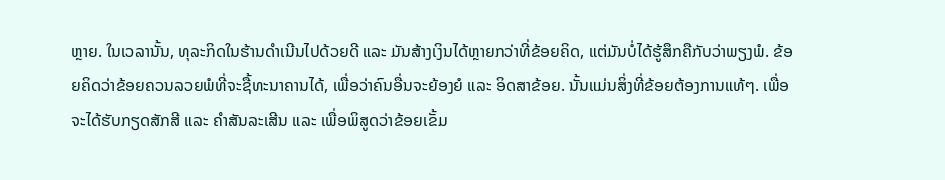ຫຼາຍ. ໃນເວລານັ້ນ, ທຸລະກິດໃນຮ້ານດຳເນີນໄປດ້ວຍດີ ແລະ ມັນສ້າງເງິນໄດ້ຫຼາຍກວ່າທີ່ຂ້ອຍຄິດ, ແຕ່ມັນບໍ່ໄດ້ຮູ້ສຶກຄືກັບວ່າພຽງພໍ. ຂ້ອຍຄິດວ່າຂ້ອຍຄວນລວຍພໍທີ່ຈະຊື້ທະນາຄານໄດ້, ເພື່ອວ່າຄົນອື່ນຈະຍ້ອງຍໍ ແລະ ອິດສາຂ້ອຍ. ນັ້ນແມ່ນສິ່ງທີ່ຂ້ອຍຕ້ອງການແທ້ໆ. ເພື່ອຈະໄດ້ຮັບກຽດສັກສີ ແລະ ຄໍາສັນລະເສີນ ແລະ ເພື່ອພິສູດວ່າຂ້ອຍເຂັ້ມ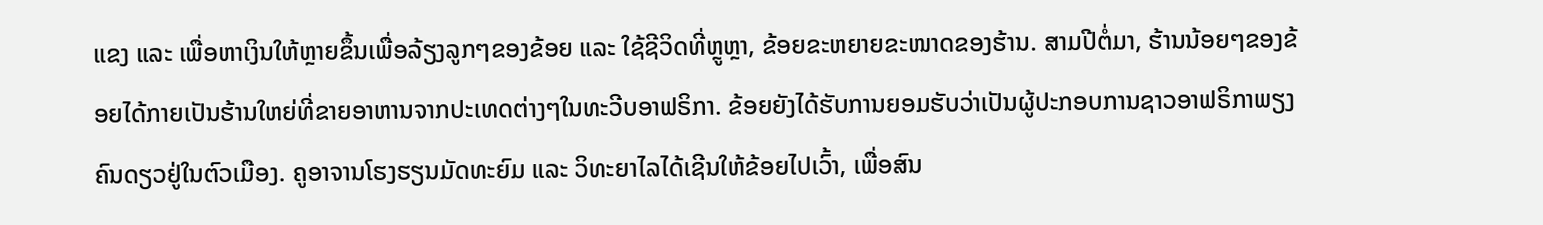ແຂງ ແລະ ເພື່ອຫາເງິນໃຫ້ຫຼາຍຂຶ້ນເພື່ອລ້ຽງລູກໆຂອງຂ້ອຍ ແລະ ໃຊ້ຊີວິດທີ່ຫຼູຫຼາ, ຂ້ອຍຂະຫຍາຍຂະໜາດຂອງຮ້ານ. ສາມປີຕໍ່ມາ, ຮ້ານນ້ອຍໆຂອງຂ້ອຍໄດ້ກາຍເປັນຮ້ານໃຫຍ່ທີ່ຂາຍອາຫານຈາກປະເທດຕ່າງໆໃນທະວີບອາຟຣິກາ. ຂ້ອຍຍັງໄດ້ຮັບການຍອມຮັບວ່າເປັນຜູ້ປະກອບການຊາວອາຟຣິກາພຽງຄົນດຽວຢູ່ໃນຕົວເມືອງ. ຄູອາຈານໂຮງຮຽນມັດທະຍົມ ແລະ ວິທະຍາໄລໄດ້ເຊີນໃຫ້ຂ້ອຍໄປເວົ້າ, ເພື່ອສົນ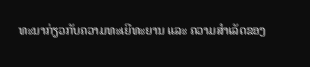ທະນາກ່ຽວກັບຄວາມທະເຍີທະຍານ ແລະ ຄວາມສໍາເລັດຂອງ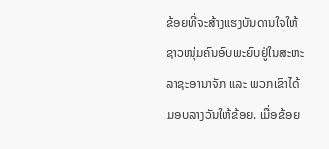ຂ້ອຍທີ່ຈະສ້າງແຮງບັນດານໃຈໃຫ້ຊາວໜຸ່ມຄົນອົບພະຍົບຢູ່ໃນສະຫະລາຊະອານາຈັກ ແລະ ພວກເຂົາໄດ້ມອບລາງວັນໃຫ້ຂ້ອຍ. ເມື່ອຂ້ອຍ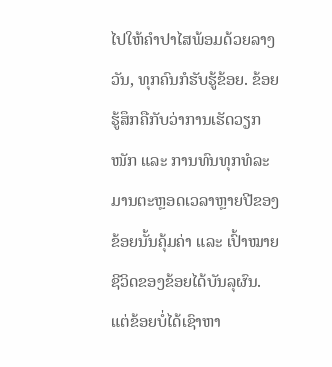ໄປໃຫ້ຄຳປາໄສພ້ອມດ້ວຍລາງວັນ, ທຸກຄົນກໍຮັບຮູ້ຂ້ອຍ. ຂ້ອຍຮູ້ສຶກຄືກັບວ່າການເຮັດວຽກໜັກ ແລະ ການທົນທຸກທໍລະມານຕະຫຼອດເວລາຫຼາຍປີຂອງຂ້ອຍນັ້ນຄຸ້ມຄ່າ ແລະ ເປົ້າໝາຍຊີວິດຂອງຂ້ອຍໄດ້ບັນລຸຜົນ. ແຕ່ຂ້ອຍບໍ່ໄດ້ເຊົາຫາ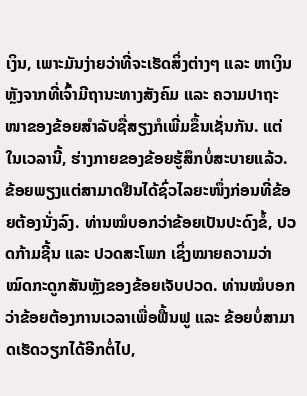ເງິນ, ເພາະມັນງ່າຍວ່າທີ່ຈະເຮັດສິ່ງຕ່າງໆ ແລະ ຫາເງິນຫຼັງຈາກທີ່ເຈົ້າມີຖານະທາງສັງຄົມ ແລະ ຄວາມປາຖະໜາຂອງຂ້ອຍສຳລັບຊື່ສຽງກໍເພີ່ມຂຶ້ນເຊັ່ນກັນ. ແຕ່ໃນເວລານີ້, ຮ່າງກາຍຂອງຂ້ອຍຮູ້ສຶກບໍ່ສະບາຍແລ້ວ. ຂ້ອຍພຽງແຕ່ສາມາດຢືນໄດ້ຊົ່ວໄລຍະໜຶ່ງກ່ອນທີ່ຂ້ອຍຕ້ອງນັ່ງລົງ. ທ່ານໝໍບອກວ່າຂ້ອຍເປັນປະດົງຂໍ້, ປວດກ້າມຊີ້ນ ແລະ ປວດສະໂພກ ເຊິ່ງໝາຍຄວາມວ່າໝົດກະດູກສັນຫຼັງຂອງຂ້ອຍເຈັບປວດ. ທ່ານໝໍບອກວ່າຂ້ອຍຕ້ອງການເວລາເພື່ອຟື້ນຟູ ແລະ ຂ້ອຍບໍ່ສາມາດເຮັດວຽກໄດ້ອີກຕໍ່ໄປ,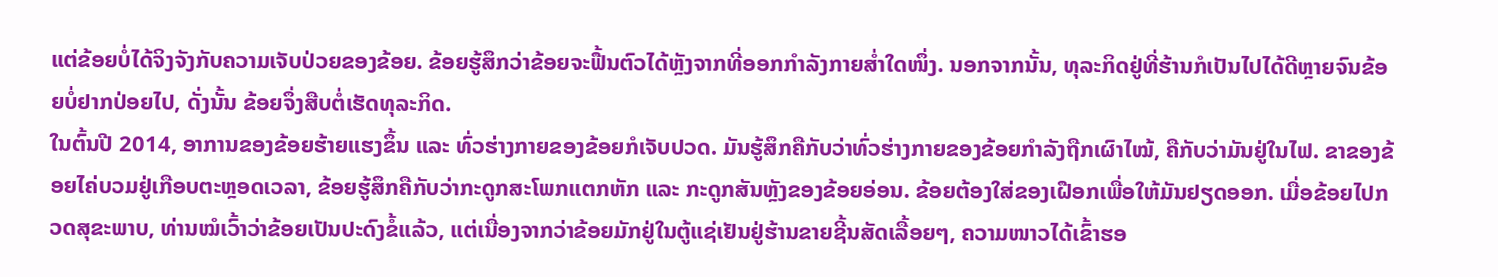ແຕ່ຂ້ອຍບໍ່ໄດ້ຈິງຈັງກັບຄວາມເຈັບປ່ວຍຂອງຂ້ອຍ. ຂ້ອຍຮູ້ສຶກວ່າຂ້ອຍຈະຟື້ນຕົວໄດ້ຫຼັງຈາກທີ່ອອກກຳລັງກາຍສໍ່າໃດໜຶ່ງ. ນອກຈາກນັ້ນ, ທຸລະກິດຢູ່ທີ່ຮ້ານກໍເປັນໄປໄດ້ດີຫຼາຍຈົນຂ້ອຍບໍ່ຢາກປ່ອຍໄປ, ດັ່ງນັ້ນ ຂ້ອຍຈຶ່ງສືບຕໍ່ເຮັດທຸລະກິດ.
ໃນຕົ້ນປີ 2014, ອາການຂອງຂ້ອຍຮ້າຍແຮງຂຶ້ນ ແລະ ທົ່ວຮ່າງກາຍຂອງຂ້ອຍກໍເຈັບປວດ. ມັນຮູ້ສຶກຄືກັບວ່າທົ່ວຮ່າງກາຍຂອງຂ້ອຍກຳລັງຖືກເຜົາໄໝ້, ຄືກັບວ່າມັນຢູ່ໃນໄຟ. ຂາຂອງຂ້ອຍໄຄ່ບວມຢູ່ເກືອບຕະຫຼອດເວລາ, ຂ້ອຍຮູ້ສຶກຄືກັບວ່າກະດູກສະໂພກແຕກຫັກ ແລະ ກະດູກສັນຫຼັງຂອງຂ້ອຍອ່ອນ. ຂ້ອຍຕ້ອງໃສ່ຂອງເຝືອກເພື່ອໃຫ້ມັນຢຽດອອກ. ເມື່ອຂ້ອຍໄປກວດສຸຂະພາບ, ທ່ານໝໍເວົ້າວ່າຂ້ອຍເປັນປະດົງຂໍ້ແລ້ວ, ແຕ່ເນື່ອງຈາກວ່າຂ້ອຍມັກຢູ່ໃນຕູ້ແຊ່ເຢັນຢູ່ຮ້ານຂາຍຊີ້ນສັດເລື້ອຍໆ, ຄວາມໜາວໄດ້ເຂົ້າຮອ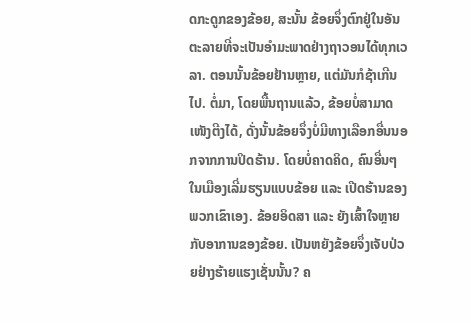ດກະດູກຂອງຂ້ອຍ, ສະນັ້ນ ຂ້ອຍຈຶ່ງຕົກຢູ່ໃນອັນຕະລາຍທີ່ຈະເປັນອຳມະພາດຢ່າງຖາວອນໄດ້ທຸກເວລາ. ຕອນນັ້ນຂ້ອຍຢ້ານຫຼາຍ, ແຕ່ມັນກໍຊ້າເກີນໄປ. ຕໍ່ມາ, ໂດຍພື້ນຖານແລ້ວ, ຂ້ອຍບໍ່ສາມາດເໜັງຕີງໄດ້, ດັ່ງນັ້ນຂ້ອຍຈຶ່ງບໍ່ມີທາງເລືອກອື່ນນອກຈາກການປິດຮ້ານ. ໂດຍບໍ່ຄາດຄິດ, ຄົນອື່ນໆໃນເມືອງເລີ່ມຮຽນແບບຂ້ອຍ ແລະ ເປີດຮ້ານຂອງພວກເຂົາເອງ. ຂ້ອຍອິດສາ ແລະ ຍັງເສົ້າໃຈຫຼາຍກັບອາການຂອງຂ້ອຍ. ເປັນຫຍັງຂ້ອຍຈຶ່ງເຈັບປ່ວຍຢ່າງຮ້າຍແຮງເຊັ່ນນັ້ນ? ຄ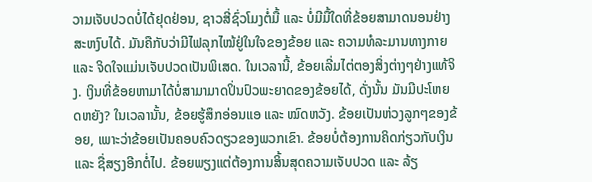ວາມເຈັບປວດບໍ່ໄດ້ຢຸດຢ່ອນ, ຊາວສີ່ຊົ່ວໂມງຕໍ່ມື້ ແລະ ບໍ່ມີມື້ໃດທີ່ຂ້ອຍສາມາດນອນຢ່າງສະຫງົບໄດ້. ມັນຄືກັບວ່າມີໄຟລຸກໄໝ້ຢູ່ໃນໃຈຂອງຂ້ອຍ ແລະ ຄວາມທໍລະມານທາງກາຍ ແລະ ຈິດໃຈແມ່ນເຈັບປວດເປັນພິເສດ. ໃນເວລານີ້, ຂ້ອຍເລີ່ມໄຕ່ຕອງສິ່ງຕ່າງໆຢ່າງແທ້ຈິງ. ເງິນທີ່ຂ້ອຍຫາມາໄດ້ບໍ່ສາມາມາດປິ່ນປົວພະຍາດຂອງຂ້ອຍໄດ້, ດັ່ງນັ້ນ ມັນມີປະໂຫຍດຫຍັງ? ໃນເວລານັ້ນ, ຂ້ອຍຮູ້ສຶກອ່ອນແອ ແລະ ໝົດຫວັງ. ຂ້ອຍເປັນຫ່ວງລູກໆຂອງຂ້ອຍ, ເພາະວ່າຂ້ອຍເປັນຄອບຄົວດຽວຂອງພວກເຂົາ. ຂ້ອຍບໍ່ຕ້ອງການຄິດກ່ຽວກັບເງິນ ແລະ ຊື່ສຽງອີກຕໍ່ໄປ. ຂ້ອຍພຽງແຕ່ຕ້ອງການສິ້ນສຸດຄວາມເຈັບປວດ ແລະ ລ້ຽ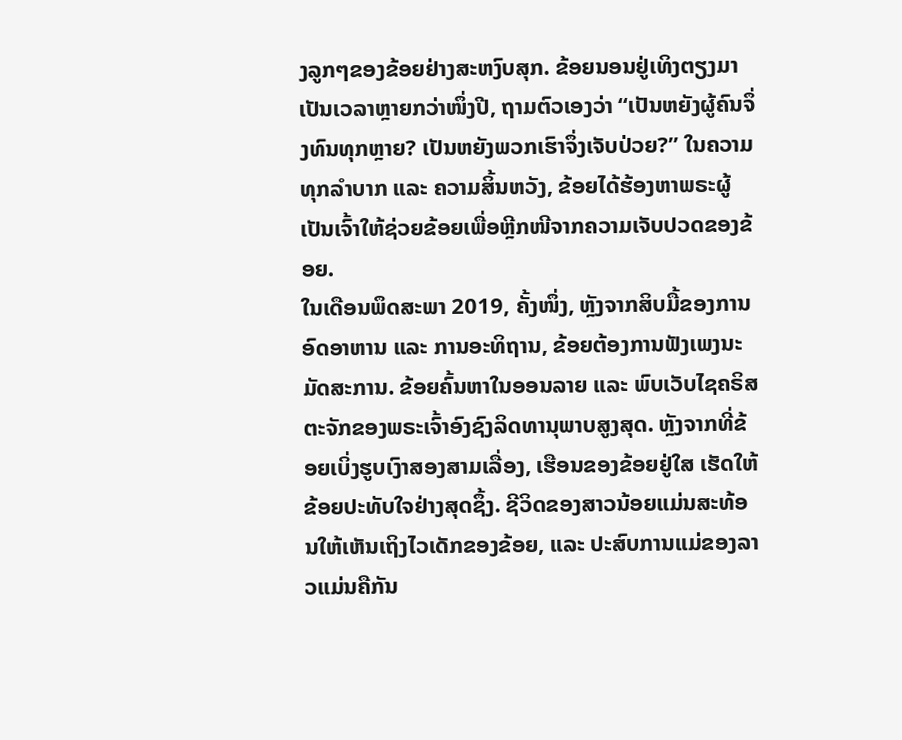ງລູກໆຂອງຂ້ອຍຢ່າງສະຫງົບສຸກ. ຂ້ອຍນອນຢູ່ເທິງຕຽງມາເປັນເວລາຫຼາຍກວ່າໜຶ່ງປີ, ຖາມຕົວເອງວ່າ “ເປັນຫຍັງຜູ້ຄົນຈຶ່ງທົນທຸກຫຼາຍ? ເປັນຫຍັງພວກເຮົາຈຶ່ງເຈັບປ່ວຍ?” ໃນຄວາມທຸກລຳບາກ ແລະ ຄວາມສິ້ນຫວັງ, ຂ້ອຍໄດ້ຮ້ອງຫາພຣະຜູ້ເປັນເຈົ້າໃຫ້ຊ່ວຍຂ້ອຍເພື່ອຫຼີກໜີຈາກຄວາມເຈັບປວດຂອງຂ້ອຍ.
ໃນເດືອນພຶດສະພາ 2019, ຄັ້ງໜຶ່ງ, ຫຼັງຈາກສິບມື້ຂອງການອົດອາຫານ ແລະ ການອະທິຖານ, ຂ້ອຍຕ້ອງການຟັງເພງນະມັດສະການ. ຂ້ອຍຄົ້ນຫາໃນອອນລາຍ ແລະ ພົບເວັບໄຊຄຣິສຕະຈັກຂອງພຣະເຈົ້າອົງຊົງລິດທານຸພາບສູງສຸດ. ຫຼັງຈາກທີ່ຂ້ອຍເບິ່ງຮູບເງົາສອງສາມເລື່ອງ, ເຮືອນຂອງຂ້ອຍຢູ່ໃສ ເຮັດໃຫ້ຂ້ອຍປະທັບໃຈຢ່າງສຸດຊຶ້ງ. ຊີວິດຂອງສາວນ້ອຍແມ່ນສະທ້ອນໃຫ້ເຫັນເຖິງໄວເດັກຂອງຂ້ອຍ, ແລະ ປະສົບການແມ່ຂອງລາວແມ່ນຄືກັນ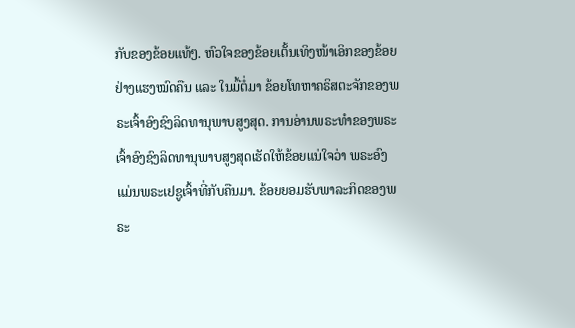ກັບຂອງຂ້ອຍແທ້ໆ. ຫົວໃຈຂອງຂ້ອຍເຕັ້ນເທິງໜ້າເອິກຂອງຂ້ອຍຢ່າງແຮງໝົດຄືນ ແລະ ໃນມື້ຕໍ່ມາ ຂ້ອຍໂທຫາຄຣິສຕະຈັກຂອງພຣະເຈົ້າອົງຊົງລິດທານຸພາບສູງສຸດ. ການອ່ານພຣະທຳຂອງພຣະເຈົ້າອົງຊົງລິດທານຸພາບສູງສຸດເຮັດໃຫ້ຂ້ອຍແນ່ໃຈວ່າ ພຣະອົງແມ່ນພຣະເຢຊູເຈົ້າທີ່ກັບຄືນມາ. ຂ້ອຍຍອມຮັບພາລະກິດຂອງພຣະ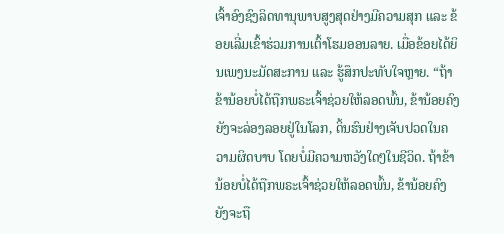ເຈົ້າອົງຊົງລິດທານຸພາບສູງສຸດຢ່າງມີຄວາມສຸກ ແລະ ຂ້ອຍເລີ່ມເຂົ້າຮ່ວມການເຕົ້າໂຮມອອນລາຍ. ເມື່ອຂ້ອຍໄດ້ຍິນເພງນະມັດສະການ ແລະ ຮູ້ສຶກປະທັບໃຈຫຼາຍ. “ຖ້າຂ້ານ້ອຍບໍ່ໄດ້ຖືກພຣະເຈົ້າຊ່ວຍໃຫ້ລອດພົ້ນ, ຂ້ານ້ອຍຄົງຍັງຈະລ່ອງລອຍຢູ່ໃນໂລກ, ດິ້ນຮົນຢ່າງເຈັບປວດໃນຄວາມຜິດບາບ ໂດຍບໍ່ມີຄວາມຫວັງໃດໆໃນຊີວິດ. ຖ້າຂ້ານ້ອຍບໍ່ໄດ້ຖືກພຣະເຈົ້າຊ່ວຍໃຫ້ລອດພົ້ນ, ຂ້ານ້ອຍຄົງຍັງຈະຖື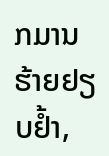ກມານຮ້າຍຢຽບຢໍ້າ,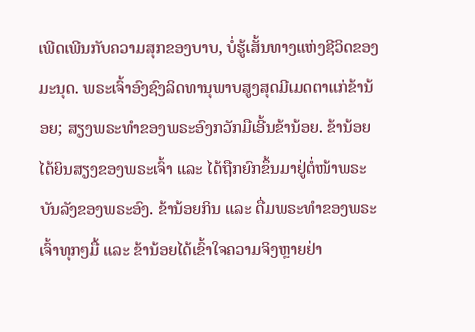ເພີດເພີນກັບຄວາມສຸກຂອງບາບ, ບໍ່ຮູ້ເສັ້ນທາງແຫ່ງຊີວິດຂອງມະນຸດ. ພຣະເຈົ້າອົງຊົງລິດທານຸພາບສູງສຸດມີເມດຕາແກ່ຂ້ານ້ອຍ; ສຽງພຣະທຳຂອງພຣະອົງກວັກມືເອີ້ນຂ້ານ້ອຍ. ຂ້ານ້ອຍໄດ້ຍິນສຽງຂອງພຣະເຈົ້າ ແລະ ໄດ້ຖືກຍົກຂຶ້ນມາຢູ່ຕໍ່ໜ້າພຣະບັນລັງຂອງພຣະອົງ. ຂ້ານ້ອຍກິນ ແລະ ດື່ມພຣະທຳຂອງພຣະເຈົ້າທຸກໆມື້ ແລະ ຂ້ານ້ອຍໄດ້ເຂົ້າໃຈຄວາມຈິງຫຼາຍຢ່າ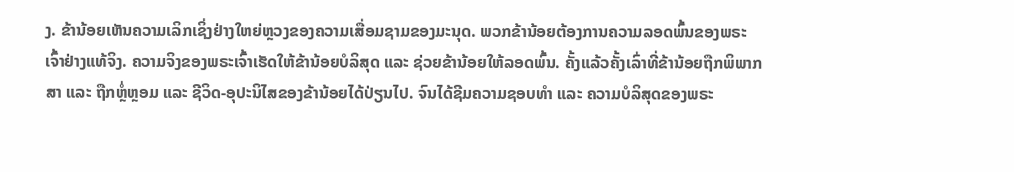ງ. ຂ້ານ້ອຍເຫັນຄວາມເລິກເຊິ່ງຢ່າງໃຫຍ່ຫຼວງຂອງຄວາມເສື່ອມຊາມຂອງມະນຸດ. ພວກຂ້ານ້ອຍຕ້ອງການຄວາມລອດພົ້ນຂອງພຣະເຈົ້າຢ່າງແທ້ຈິງ. ຄວາມຈິງຂອງພຣະເຈົ້າເຮັດໃຫ້ຂ້ານ້ອຍບໍລິສຸດ ແລະ ຊ່ວຍຂ້ານ້ອຍໃຫ້ລອດພົ້ນ. ຄັ້ງແລ້ວຄັ້ງເລົ່າທີ່ຂ້ານ້ອຍຖືກພິພາກສາ ແລະ ຖືກຫຼໍ່ຫຼອມ ແລະ ຊີວິດ-ອຸປະນິໄສຂອງຂ້ານ້ອຍໄດ້ປ່ຽນໄປ. ຈົນໄດ້ຊີມຄວາມຊອບທຳ ແລະ ຄວາມບໍລິສຸດຂອງພຣະ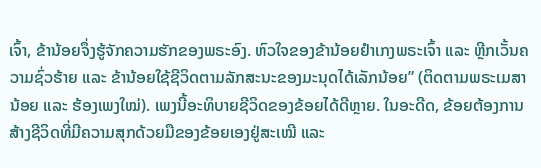ເຈົ້າ, ຂ້ານ້ອຍຈຶ່ງຮູ້ຈັກຄວາມຮັກຂອງພຣະອົງ. ຫົວໃຈຂອງຂ້ານ້ອຍຢຳເກງພຣະເຈົ້າ ແລະ ຫຼີກເວັ້ນຄວາມຊົ່ວຮ້າຍ ແລະ ຂ້ານ້ອຍໃຊ້ຊີວິດຕາມລັກສະນະຂອງມະນຸດໄດ້ເລັກນ້ອຍ” (ຕິດຕາມພຣະເມສານ້ອຍ ແລະ ຮ້ອງເພງໃໝ່). ເພງນີ້ອະທິບາຍຊີວິດຂອງຂ້ອຍໄດ້ດີຫຼາຍ. ໃນອະດີດ, ຂ້ອຍຕ້ອງການສ້າງຊີວິດທີ່ມີຄວາມສຸກດ້ວຍມືຂອງຂ້ອຍເອງຢູ່ສະເໝີ ແລະ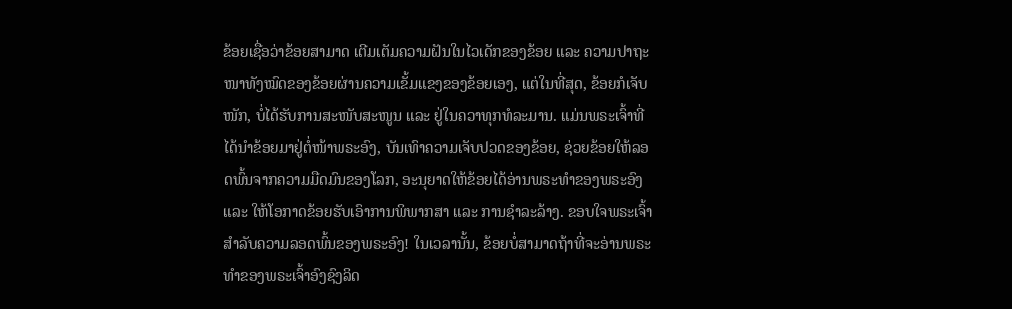ຂ້ອຍເຊື່ອວ່າຂ້ອຍສາມາດ ເຕີມເຕັມຄວາມຝັນໃນໄວເດັກຂອງຂ້ອຍ ແລະ ຄວາມປາຖະໜາທັງໝົດຂອງຂ້ອຍຜ່ານຄວາມເຂັ້ມແຂງຂອງຂ້ອຍເອງ, ແຕ່ໃນທີ່ສຸດ, ຂ້ອຍກໍເຈັບໜັກ, ບໍ່ໄດ້ຮັບການສະໜັບສະໜູນ ແລະ ຢູ່ໃນຄວາທຸກທໍລະມານ. ແມ່ນພຣະເຈົ້າທີ່ໄດ້ນຳຂ້ອຍມາຢູ່ຕໍ່ໜ້າພຣະອົງ, ບັນເທົາຄວາມເຈັບປວດຂອງຂ້ອຍ, ຊ່ວຍຂ້ອຍໃຫ້ລອດພົ້ນຈາກຄວາມມືດມົນຂອງໂລກ, ອະນຸຍາດໃຫ້ຂ້ອຍໄດ້ອ່ານພຣະທຳຂອງພຣະອົງ ແລະ ໃຫ້ໂອກາດຂ້ອຍຮັບເອົາການພິພາກສາ ແລະ ການຊຳລະລ້າງ. ຂອບໃຈພຣະເຈົ້າສຳລັບຄວາມລອດພົ້ນຂອງພຣະອົງ! ໃນເວລານັ້ນ, ຂ້ອຍບໍ່ສາມາດຖ້າທີ່ຈະອ່ານພຣະທຳຂອງພຣະເຈົ້າອົງຊົງລິດ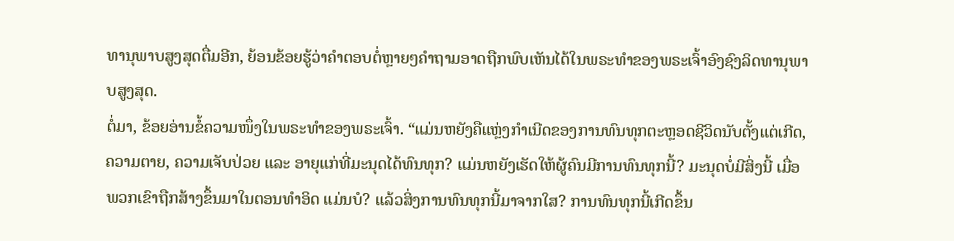ທານຸພາບສູງສຸດຕື່ມອີກ, ຍ້ອນຂ້ອຍຮູ້ວ່າຄຳຕອບຕໍ່ຫຼາຍໆຄຳຖາມອາດຖືກພົບເຫັນໄດ້ໃນພຣະທຳຂອງພຣະເຈົ້າອົງຊົງລິດທານຸພາບສູງສຸດ.
ຕໍ່ມາ, ຂ້ອຍອ່ານຂໍ້ຄວາມໜຶ່ງໃນພຣະທຳຂອງພຣະເຈົ້າ. “ແມ່ນຫຍັງຄືແຫຼ່ງກຳເນີດຂອງການທົນທຸກຕະຫຼອດຊີວິດນັບຕັ້ງແຕ່ເກີດ, ຄວາມຕາຍ, ຄວາມເຈັບປ່ວຍ ແລະ ອາຍຸແກ່ທີ່ມະນຸດໄດ້ທົນທຸກ? ແມ່ນຫຍັງເຮັດໃຫ້ຜູ້ຄົນມີການທົນທຸກນີ້? ມະນຸດບໍ່ມີສິ່ງນີ້ ເມື່ອພວກເຂົາຖືກສ້າງຂຶ້ນມາໃນຕອນທຳອິດ ແມ່ນບໍ? ແລ້ວສິ່ງການທົນທຸກນີ້ມາຈາກໃສ? ການທົນທຸກນີ້ເກີດຂຶ້ນ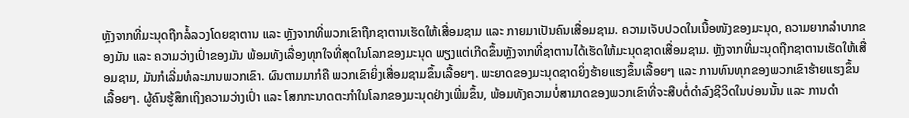ຫຼັງຈາກທີ່ມະນຸດຖືກລໍ້ລວງໂດຍຊາຕານ ແລະ ຫຼັງຈາກທີ່ພວກເຂົາຖືກຊາຕານເຮັດໃຫ້ເສື່ອມຊາມ ແລະ ກາຍມາເປັນຄົນເສື່ອມຊາມ. ຄວາມເຈັບປວດໃນເນື້ອໜັງຂອງມະນຸດ, ຄວາມຍາກລຳບາກຂອງມັນ ແລະ ຄວາມວ່າງເປົ່າຂອງມັນ ພ້ອມທັງເລື່ອງທຸກໃຈທີ່ສຸດໃນໂລກຂອງມະນຸດ ພຽງແຕ່ເກີດຂຶ້ນຫຼັງຈາກທີ່ຊາຕານໄດ້ເຮັດໃຫ້ມະນຸດຊາດເສື່ອມຊາມ. ຫຼັງຈາກທີ່ມະນຸດຖືກຊາຕານເຮັດໃຫ້ເສື່ອມຊາມ, ມັນກໍເລີ່ມທໍລະມານພວກເຂົາ. ຜົນຕາມມາກໍຄື ພວກເຂົາຍິ່ງເສື່ອມຊາມຂຶ້ນເລື້ອຍໆ. ພະຍາດຂອງມະນຸດຊາດຍິ່ງຮ້າຍແຮງຂຶ້ນເລື້ອຍໆ ແລະ ການທົນທຸກຂອງພວກເຂົາຮ້າຍແຮງຂຶ້ນເລື້ອຍໆ. ຜູ້ຄົນຮູ້ສຶກເຖິງຄວາມວ່າງເປົ່າ ແລະ ໂສກກະນາດຕະກຳໃນໂລກຂອງມະນຸດຢ່າງເພີ່ມຂຶ້ນ, ພ້ອມທັງຄວາມບໍ່ສາມາດຂອງພວກເຂົາທີ່ຈະສືບຕໍ່ດຳລົງຊີວິດໃນບ່ອນນັ້ນ ແລະ ການດຳ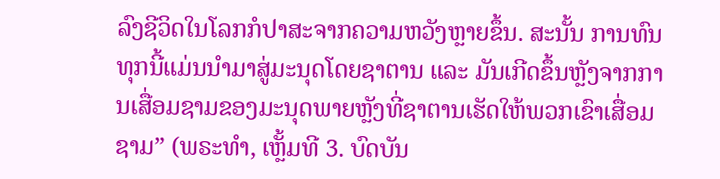ລົງຊີວິດໃນໂລກກໍປາສະຈາກຄວາມຫວັງຫຼາຍຂຶ້ນ. ສະນັ້ນ ການທົນທຸກນີ້ແມ່ນນໍາມາສູ່ມະນຸດໂດຍຊາຕານ ແລະ ມັນເກີດຂຶ້ນຫຼັງຈາກການເສື່ອມຊາມຂອງມະນຸດພາຍຫຼັງທີ່ຊາຕານເຮັດໃຫ້ພວກເຂົາເສື່ອມຊາມ” (ພຣະທຳ, ເຫຼັ້ມທີ 3. ບົດບັນ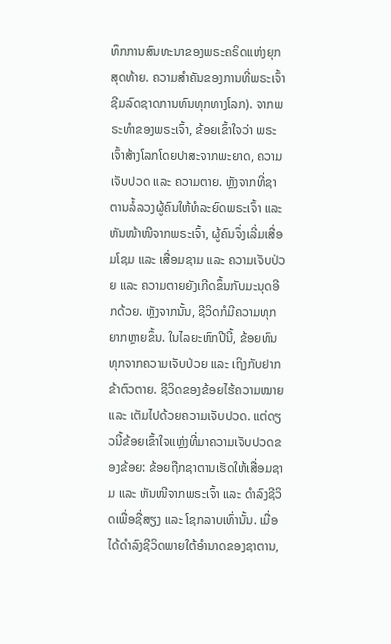ທຶກການສົນທະນາຂອງພຣະຄຣິດແຫ່ງຍຸກສຸດທ້າຍ. ຄວາມສຳຄັນຂອງການທີ່ພຣະເຈົ້າຊີມລົດຊາດການທົນທຸກທາງໂລກ). ຈາກພຣະທຳຂອງພຣະເຈົ້າ, ຂ້ອຍເຂົ້າໃຈວ່າ ພຣະເຈົ້າສ້າງໂລກໂດຍປາສະຈາກພະຍາດ, ຄວາມເຈັບປວດ ແລະ ຄວາມຕາຍ. ຫຼັງຈາກທີ່ຊາຕານລໍ້ລວງຜູ້ຄົນໃຫ້ທໍລະຍົດພຣະເຈົ້າ ແລະ ຫັນໜ້າໜີຈາກພຣະເຈົ້າ, ຜູ້ຄົນຈຶ່ງເລີ່ມເສື່ອມໂຊມ ແລະ ເສື່ອມຊາມ ແລະ ຄວາມເຈັບປ່ວຍ ແລະ ຄວາມຕາຍຍັງເກີດຂຶ້ນກັບມະນຸດອີກດ້ວຍ. ຫຼັງຈາກນັ້ນ, ຊີວິດກໍມີຄວາມທຸກຍາກຫຼາຍຂຶ້ນ. ໃນໄລຍະຫົກປີນີ້, ຂ້ອຍທົນທຸກຈາກຄວາມເຈັບປ່ວຍ ແລະ ເຖິງກັບຢາກຂ້າຕົວຕາຍ. ຊີວິດຂອງຂ້ອຍໄຮ້ຄວາມໝາຍ ແລະ ເຕັມໄປດ້ວຍຄວາມເຈັບປວດ. ແຕ່ດຽວນີ້ຂ້ອຍເຂົ້າໃຈແຫຼ່ງທີ່ມາຄວາມເຈັບປວດຂອງຂ້ອຍ: ຂ້ອຍຖືກຊາຕານເຮັດໃຫ້ເສື່ອມຊາມ ແລະ ຫັນໜີຈາກພຣະເຈົ້າ ແລະ ດໍາລົງຊີວິດເພື່ອຊື່ສຽງ ແລະ ໂຊກລາບເທົ່ານັ້ນ. ເມື່ອໄດ້ດໍາລົງຊີວິດພາຍໃຕ້ອຳນາດຂອງຊາຕານ,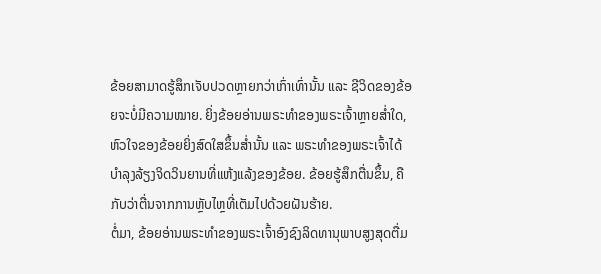ຂ້ອຍສາມາດຮູ້ສຶກເຈັບປວດຫຼາຍກວ່າເກົ່າເທົ່ານັ້ນ ແລະ ຊີວິດຂອງຂ້ອຍຈະບໍ່ມີຄວາມໝາຍ. ຍິ່ງຂ້ອຍອ່ານພຣະທຳຂອງພຣະເຈົ້າຫຼາຍສ່ຳໃດ, ຫົວໃຈຂອງຂ້ອຍຍິ່ງສົດໃສຂຶ້ນສ່ຳນັ້ນ ແລະ ພຣະທຳຂອງພຣະເຈົ້າໄດ້ບຳລຸງລ້ຽງຈິດວິນຍານທີ່ແຫ້ງແລ້ງຂອງຂ້ອຍ. ຂ້ອຍຮູ້ສຶກຕື່ນຂຶ້ນ, ຄືກັບວ່າຕື່ນຈາກການຫຼັບໄຫຼທີ່ເຕັມໄປດ້ວຍຝັນຮ້າຍ.
ຕໍ່ມາ, ຂ້ອຍອ່ານພຣະທຳຂອງພຣະເຈົ້າອົງຊົງລິດທານຸພາບສູງສຸດຕື່ມ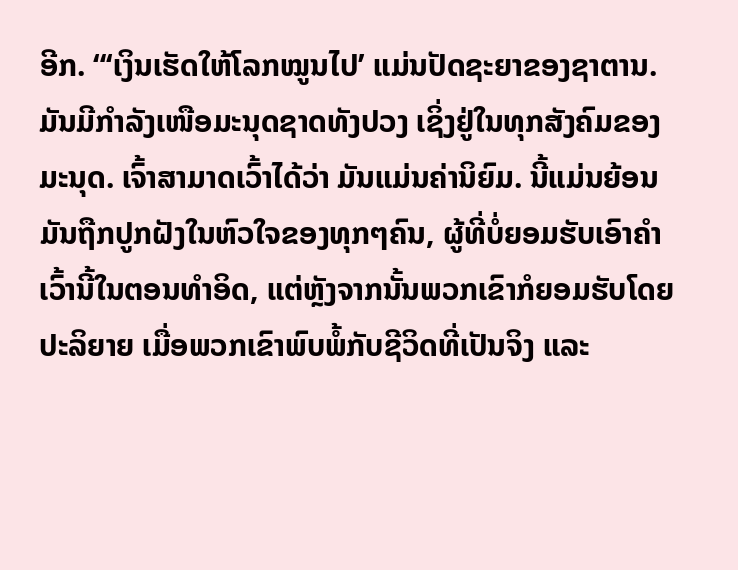ອີກ. “‘ເງິນເຮັດໃຫ້ໂລກໝູນໄປ’ ແມ່ນປັດຊະຍາຂອງຊາຕານ. ມັນມີກຳລັງເໜືອມະນຸດຊາດທັງປວງ ເຊິ່ງຢູ່ໃນທຸກສັງຄົມຂອງມະນຸດ. ເຈົ້າສາມາດເວົ້າໄດ້ວ່າ ມັນແມ່ນຄ່ານິຍົມ. ນີ້ແມ່ນຍ້ອນມັນຖືກປູກຝັງໃນຫົວໃຈຂອງທຸກໆຄົນ, ຜູ້ທີ່ບໍ່ຍອມຮັບເອົາຄຳເວົ້ານີ້ໃນຕອນທໍາອິດ, ແຕ່ຫຼັງຈາກນັ້ນພວກເຂົາກໍຍອມຮັບໂດຍປະລິຍາຍ ເມື່ອພວກເຂົາພົບພໍ້ກັບຊີວິດທີ່ເປັນຈິງ ແລະ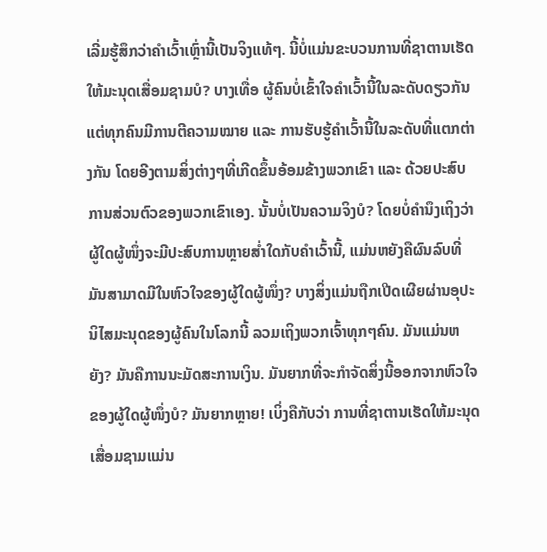ເລີ່ມຮູ້ສຶກວ່າຄຳເວົ້າເຫຼົ່ານີ້ເປັນຈິງແທ້ໆ. ນີ້ບໍ່ແມ່ນຂະບວນການທີ່ຊາຕານເຮັດໃຫ້ມະນຸດເສື່ອມຊາມບໍ? ບາງເທື່ອ ຜູ້ຄົນບໍ່ເຂົ້າໃຈຄຳເວົ້ານີ້ໃນລະດັບດຽວກັນ ແຕ່ທຸກຄົນມີການຕີຄວາມໝາຍ ແລະ ການຮັບຮູ້ຄຳເວົ້ານີ້ໃນລະດັບທີ່ແຕກຕ່າງກັນ ໂດຍອີງຕາມສິ່ງຕ່າງໆທີ່ເກີດຂຶ້ນອ້ອມຂ້າງພວກເຂົາ ແລະ ດ້ວຍປະສົບການສ່ວນຕົວຂອງພວກເຂົາເອງ. ນັ້ນບໍ່ເປັນຄວາມຈິງບໍ? ໂດຍບໍ່ຄຳນຶງເຖິງວ່າຜູ້ໃດຜູ້ໜຶ່ງຈະມີປະສົບການຫຼາຍສໍ່າໃດກັບຄຳເວົ້ານີ້, ແມ່ນຫຍັງຄືຜົນລົບທີ່ມັນສາມາດມີໃນຫົວໃຈຂອງຜູ້ໃດຜູ້ໜຶ່ງ? ບາງສິ່ງແມ່ນຖືກເປີດເຜີຍຜ່ານອຸປະນິໄສມະນຸດຂອງຜູ້ຄົນໃນໂລກນີ້ ລວມເຖິງພວກເຈົ້າທຸກໆຄົນ. ມັນແມ່ນຫຍັງ? ມັນຄືການນະມັດສະການເງິນ. ມັນຍາກທີ່ຈະກຳຈັດສິ່ງນີ້ອອກຈາກຫົວໃຈຂອງຜູ້ໃດຜູ້ໜຶ່ງບໍ? ມັນຍາກຫຼາຍ! ເບິ່ງຄືກັບວ່າ ການທີ່ຊາຕານເຮັດໃຫ້ມະນຸດເສື່ອມຊາມແມ່ນ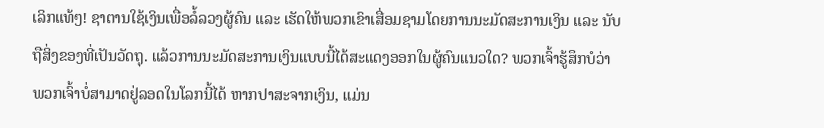ເລິກແທ້ໆ! ຊາຕານໃຊ້ເງິນເພື່ອລໍ້ລວງຜູ້ຄົນ ແລະ ເຮັດໃຫ້ພວກເຂົາເສື່ອມຊາມໂດຍການນະມັດສະການເງິນ ແລະ ນັບຖືສິ່ງຂອງທີ່ເປັນວັດຖຸ. ແລ້ວການນະມັດສະການເງິນແບບນີ້ໄດ້ສະແດງອອກໃນຜູ້ຄົນແນວໃດ? ພວກເຈົ້າຮູ້ສຶກບໍວ່າ ພວກເຈົ້າບໍ່ສາມາດຢູ່ລອດໃນໂລກນີ້ໄດ້ ຫາກປາສະຈາກເງິນ, ແມ່ນ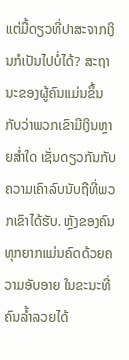ແຕ່ມື້ດຽວທີ່ປາສະຈາກເງິນກໍເປັນໄປບໍ່ໄດ້? ສະຖານະຂອງຜູ້ຄົນແມ່ນຂຶ້ນກັບວ່າພວກເຂົາມີເງິນຫຼາຍສໍ່າໃດ ເຊັ່ນດຽວກັນກັບຄວາມເຄົາລົບນັບຖືທີ່ພວກເຂົາໄດ້ຮັບ. ຫຼັງຂອງຄົນທຸກຍາກແມ່ນຄົດດ້ວຍຄວາມອັບອາຍ ໃນຂະນະທີ່ຄົນລໍ້າລວຍໄດ້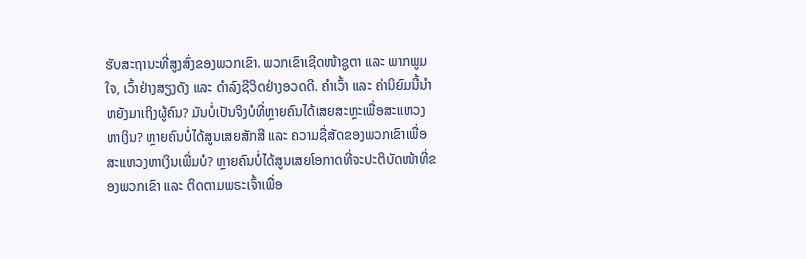ຮັບສະຖານະທີ່ສູງສົ່ງຂອງພວກເຂົາ. ພວກເຂົາເຊີດໜ້າຊູຕາ ແລະ ພາກພູມໃຈ, ເວົ້າຢ່າງສຽງດັງ ແລະ ດຳລົງຊີວິດຢ່າງອວດດີ. ຄຳເວົ້າ ແລະ ຄ່ານິຍົມນີ້ນໍາຫຍັງມາເຖິງຜູ້ຄົນ? ມັນບໍ່ເປັນຈິງບໍທີ່ຫຼາຍຄົນໄດ້ເສຍສະຫຼະເພື່ອສະແຫວງຫາເງິນ? ຫຼາຍຄົນບໍ່ໄດ້ສູນເສຍສັກສີ ແລະ ຄວາມຊື່ສັດຂອງພວກເຂົາເພື່ອສະແຫວງຫາເງິນເພີ່ມບໍ? ຫຼາຍຄົນບໍ່ໄດ້ສູນເສຍໂອກາດທີ່ຈະປະຕິບັດໜ້າທີ່ຂອງພວກເຂົາ ແລະ ຕິດຕາມພຣະເຈົ້າເພື່ອ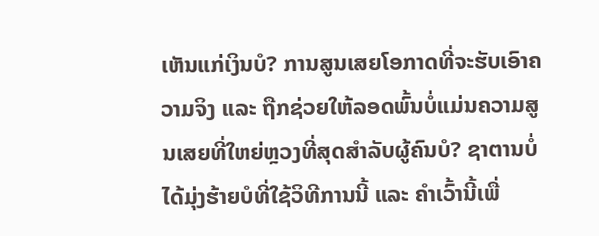ເຫັນແກ່ເງິນບໍ? ການສູນເສຍໂອກາດທີ່ຈະຮັບເອົາຄວາມຈິງ ແລະ ຖືກຊ່ວຍໃຫ້ລອດພົ້ນບໍ່ແມ່ນຄວາມສູນເສຍທີ່ໃຫຍ່ຫຼວງທີ່ສຸດສຳລັບຜູ້ຄົນບໍ? ຊາຕານບໍ່ໄດ້ມຸ່ງຮ້າຍບໍທີ່ໃຊ້ວິທີການນີ້ ແລະ ຄຳເວົ້ານີ້ເພື່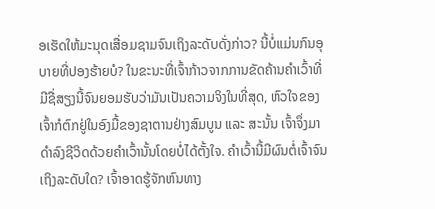ອເຮັດໃຫ້ມະນຸດເສື່ອມຊາມຈົນເຖິງລະດັບດັ່ງກ່າວ? ນີ້ບໍ່ແມ່ນກົນອຸບາຍທີ່ປອງຮ້າຍບໍ? ໃນຂະນະທີ່ເຈົ້າກ້າວຈາກການຂັດຄ້ານຄຳເວົ້າທີ່ມີຊື່ສຽງນີ້ຈົນຍອມຮັບວ່າມັນເປັນຄວາມຈິງໃນທີ່ສຸດ, ຫົວໃຈຂອງເຈົ້າກໍຕົກຢູ່ໃນອົງມື້ຂອງຊາຕານຢ່າງສົມບູນ ແລະ ສະນັ້ນ ເຈົ້າຈຶ່ງມາດຳລົງຊີວິດດ້ວຍຄຳເວົ້ານັ້ນໂດຍບໍ່ໄດ້ຕັ້ງໃຈ. ຄຳເວົ້ານີ້ມີຜົນຕໍ່ເຈົ້າຈົນເຖິງລະດັບໃດ? ເຈົ້າອາດຮູ້ຈັກຫົນທາງ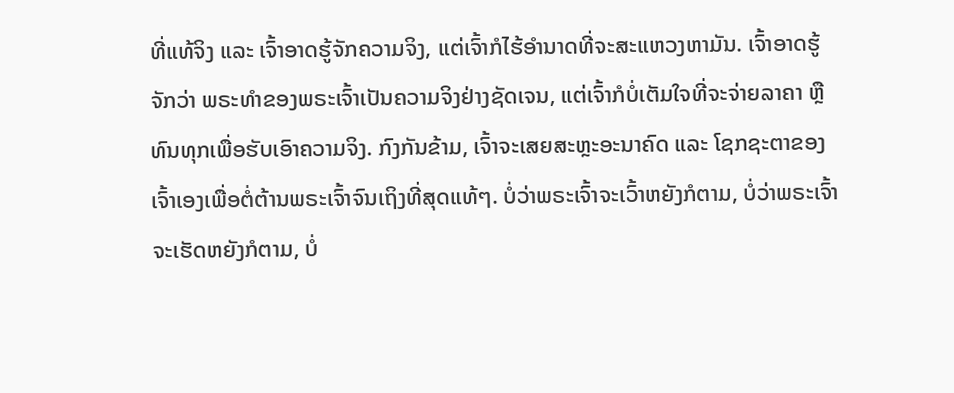ທີ່ແທ້ຈິງ ແລະ ເຈົ້າອາດຮູ້ຈັກຄວາມຈິງ, ແຕ່ເຈົ້າກໍໄຮ້ອຳນາດທີ່ຈະສະແຫວງຫາມັນ. ເຈົ້າອາດຮູ້ຈັກວ່າ ພຣະທຳຂອງພຣະເຈົ້າເປັນຄວາມຈິງຢ່າງຊັດເຈນ, ແຕ່ເຈົ້າກໍບໍ່ເຕັມໃຈທີ່ຈະຈ່າຍລາຄາ ຫຼື ທົນທຸກເພື່ອຮັບເອົາຄວາມຈິງ. ກົງກັນຂ້າມ, ເຈົ້າຈະເສຍສະຫຼະອະນາຄົດ ແລະ ໂຊກຊະຕາຂອງເຈົ້າເອງເພື່ອຕໍ່ຕ້ານພຣະເຈົ້າຈົນເຖິງທີ່ສຸດແທ້ໆ. ບໍ່ວ່າພຣະເຈົ້າຈະເວົ້າຫຍັງກໍຕາມ, ບໍ່ວ່າພຣະເຈົ້າຈະເຮັດຫຍັງກໍຕາມ, ບໍ່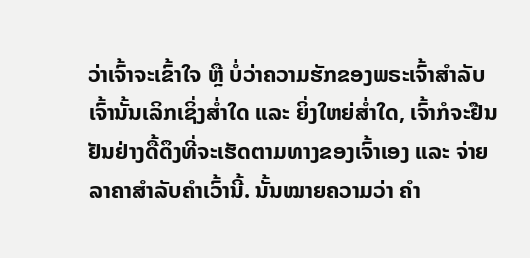ວ່າເຈົ້າຈະເຂົ້າໃຈ ຫຼື ບໍ່ວ່າຄວາມຮັກຂອງພຣະເຈົ້າສຳລັບເຈົ້ານັ້ນເລິກເຊິ່ງສໍ່າໃດ ແລະ ຍິ່ງໃຫຍ່ສໍ່າໃດ, ເຈົ້າກໍຈະຢືນຢັນຢ່າງດື້ດຶງທີ່ຈະເຮັດຕາມທາງຂອງເຈົ້າເອງ ແລະ ຈ່າຍລາຄາສຳລັບຄຳເວົ້ານີ້. ນັ້ນໝາຍຄວາມວ່າ ຄຳ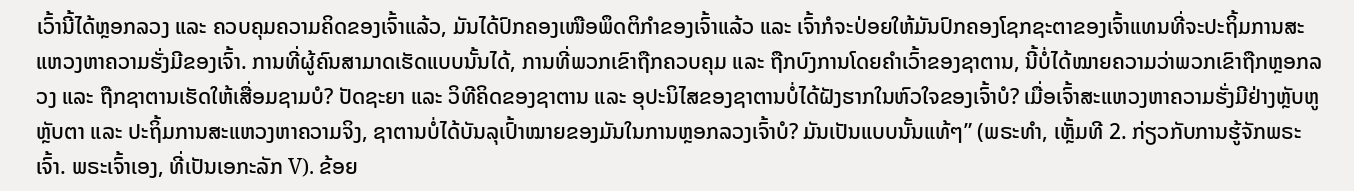ເວົ້ານີ້ໄດ້ຫຼອກລວງ ແລະ ຄວບຄຸມຄວາມຄິດຂອງເຈົ້າແລ້ວ, ມັນໄດ້ປົກຄອງເໜືອພຶດຕິກຳຂອງເຈົ້າແລ້ວ ແລະ ເຈົ້າກໍຈະປ່ອຍໃຫ້ມັນປົກຄອງໂຊກຊະຕາຂອງເຈົ້າແທນທີ່ຈະປະຖິ້ມການສະແຫວງຫາຄວາມຮັ່ງມີຂອງເຈົ້າ. ການທີ່ຜູ້ຄົນສາມາດເຮັດແບບນັ້ນໄດ້, ການທີ່ພວກເຂົາຖືກຄວບຄຸມ ແລະ ຖືກບົງການໂດຍຄຳເວົ້າຂອງຊາຕານ, ນີ້ບໍ່ໄດ້ໝາຍຄວາມວ່າພວກເຂົາຖືກຫຼອກລວງ ແລະ ຖືກຊາຕານເຮັດໃຫ້ເສື່ອມຊາມບໍ? ປັດຊະຍາ ແລະ ວິທີຄິດຂອງຊາຕານ ແລະ ອຸປະນິໄສຂອງຊາຕານບໍ່ໄດ້ຝັງຮາກໃນຫົວໃຈຂອງເຈົ້າບໍ? ເມື່ອເຈົ້າສະແຫວງຫາຄວາມຮັ່ງມີຢ່າງຫຼັບຫູຫຼັບຕາ ແລະ ປະຖິ້ມການສະແຫວງຫາຄວາມຈິງ, ຊາຕານບໍ່ໄດ້ບັນລຸເປົ້າໝາຍຂອງມັນໃນການຫຼອກລວງເຈົ້າບໍ? ມັນເປັນແບບນັ້ນແທ້ໆ” (ພຣະທຳ, ເຫຼັ້ມທີ 2. ກ່ຽວກັບການຮູ້ຈັກພຣະເຈົ້າ. ພຣະເຈົ້າເອງ, ທີ່ເປັນເອກະລັກ V). ຂ້ອຍ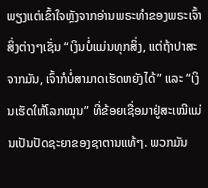ພຽງແຕ່ເຂົ້າໃຈຫຼັງຈາກອ່ານພຣະທຳຂອງພຣະເຈົ້າ ສິ່ງຕ່າງໆເຊັ່ນ “ເງິນບໍ່ແມ່ນທຸກສິ່ງ, ແຕ່ຖ້າປາສະຈາກມັນ, ເຈົ້າກໍບໍ່ສາມາດເຮັດຫຍັງໄດ້” ແລະ “ເງິນເຮັດໃຫ້ໂລກໝຸນ” ທີ່ຂ້ອຍເຊື່ອມາຢູ່ສະເໝີແມ່ນເປັນປັດຊະຍາຂອງຊາຕານແທ້ໆ. ພວກມັນ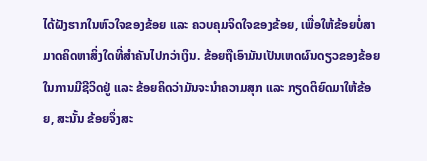ໄດ້ຝັງຮາກໃນຫົວໃຈຂອງຂ້ອຍ ແລະ ຄວບຄຸມຈິດໃຈຂອງຂ້ອຍ, ເພື່ອໃຫ້ຂ້ອຍບໍ່ສາມາດຄິດຫາສິ່ງໃດທີ່ສຳຄັນໄປກວ່າເງິນ. ຂ້ອຍຖືເອົາມັນເປັນເຫດຜົນດຽວຂອງຂ້ອຍໃນການມີຊີວິດຢູ່ ແລະ ຂ້ອຍຄິດວ່າມັນຈະນຳຄວາມສຸກ ແລະ ກຽດຕິຍົດມາໃຫ້ຂ້ອຍ, ສະນັ້ນ ຂ້ອຍຈຶ່ງສະ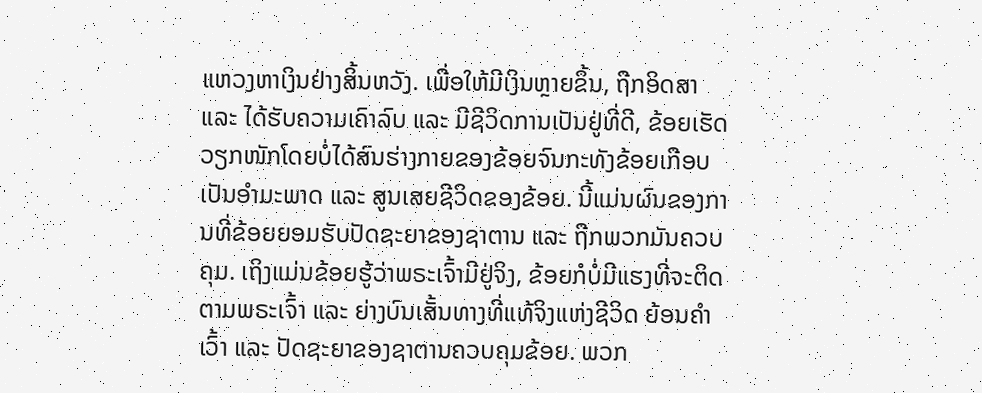ແຫວງຫາເງິນຢ່າງສິ້ນຫວັງ. ເພື່ອໃຫ້ມີເງິນຫຼາຍຂຶ້ນ, ຖືກອິດສາ ແລະ ໄດ້ຮັບຄວາມເຄົາລົບ ແລະ ມີຊີວິດການເປັນຢູ່ທີ່ດີ, ຂ້ອຍເຮັດວຽກໜັກໂດຍບໍ່ໄດ້ສົນຮ່າງກາຍຂອງຂ້ອຍຈົນກະທັງຂ້ອຍເກືອບເປັນອຳມະພາດ ແລະ ສູນເສຍຊີວິດຂອງຂ້ອຍ. ນີ້ແມ່ນຜົນຂອງການທີ່ຂ້ອຍຍອມຮັບປັດຊະຍາຂອງຊາຕານ ແລະ ຖືກພວກມັນຄວບຄຸມ. ເຖິງແມ່ນຂ້ອຍຮູ້ວ່າພຣະເຈົ້າມີຢູ່ຈິງ, ຂ້ອຍກໍບໍ່ມີແຮງທີ່ຈະຕິດຕາມພຣະເຈົ້າ ແລະ ຍ່າງບົນເສັ້ນທາງທີ່ແທ້ຈິງແຫ່ງຊີວິດ ຍ້ອນຄຳເວົ້າ ແລະ ປັດຊະຍາຂອງຊາຕານຄວບຄຸມຂ້ອຍ. ພວກ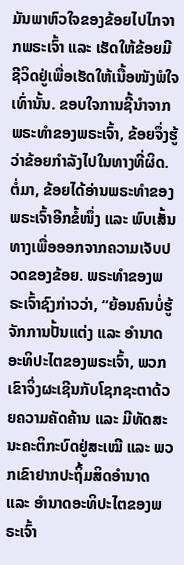ມັນພາຫົວໃຈຂອງຂ້ອຍໄປໄກຈາກພຣະເຈົ້າ ແລະ ເຮັດໃຫ້ຂ້ອຍມີຊີວິດຢູ່ເພື່ອເຮັດໃຫ້ເນື້ອໜັງພໍໃຈເທົ່ານັ້ນ. ຂອບໃຈການຊີ້ນຳຈາກພຣະທຳຂອງພຣະເຈົ້າ, ຂ້ອຍຈຶ່ງຮູ້ວ່າຂ້ອຍກຳລັງໄປໃນທາງທີ່ຜິດ.
ຕໍ່ມາ, ຂ້ອຍໄດ້ອ່ານພຣະທຳຂອງພຣະເຈົ້າອີກຂໍ້ໜຶ່ງ ແລະ ພົບເສັ້ນທາງເພື່ອອອກຈາກຄວາມເຈັບປວດຂອງຂ້ອຍ. ພຣະທຳຂອງພຣະເຈົ້າຊົງກ່າວວ່າ, “ຍ້ອນຄົນບໍ່ຮູ້ຈັກການປັ້ນແຕ່ງ ແລະ ອຳນາດອະທິປະໄຕຂອງພຣະເຈົ້າ, ພວກເຂົາຈິ່ງຜະເຊີນກັບໂຊກຊະຕາດ້ວຍຄວາມຄັດຄ້ານ ແລະ ມີທັດສະນະຄະຕິກະບົດຢູ່ສະເໝີ ແລະ ພວກເຂົາຢາກປະຖິ້ມສິດອຳນາດ ແລະ ອຳນາດອະທິປະໄຕຂອງພຣະເຈົ້າ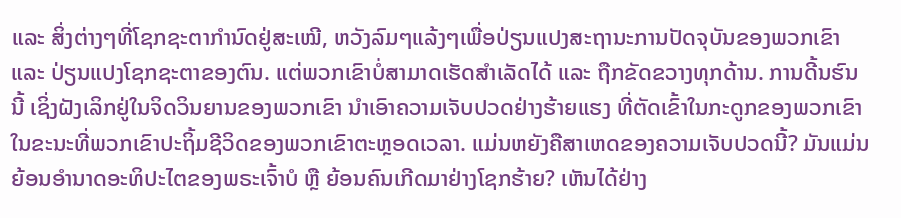ແລະ ສິ່ງຕ່າງໆທີ່ໂຊກຊະຕາກໍານົດຢູ່ສະເໝີ, ຫວັງລົມໆແລ້ງໆເພື່ອປ່ຽນແປງສະຖານະການປັດຈຸບັນຂອງພວກເຂົາ ແລະ ປ່ຽນແປງໂຊກຊະຕາຂອງຕົນ. ແຕ່ພວກເຂົາບໍ່ສາມາດເຮັດສຳເລັດໄດ້ ແລະ ຖືກຂັດຂວາງທຸກດ້ານ. ການດີ້ນຮົນນີ້ ເຊິ່ງຝັງເລິກຢູ່ໃນຈິດວິນຍານຂອງພວກເຂົາ ນຳເອົາຄວາມເຈັບປວດຢ່າງຮ້າຍແຮງ ທີ່ຕັດເຂົ້າໃນກະດູກຂອງພວກເຂົາ ໃນຂະນະທີ່ພວກເຂົາປະຖິ້ມຊີວິດຂອງພວກເຂົາຕະຫຼອດເວລາ. ແມ່ນຫຍັງຄືສາເຫດຂອງຄວາມເຈັບປວດນີ້? ມັນແມ່ນຍ້ອນອຳນາດອະທິປະໄຕຂອງພຣະເຈົ້າບໍ ຫຼື ຍ້ອນຄົນເກີດມາຢ່າງໂຊກຮ້າຍ? ເຫັນໄດ້ຢ່າງ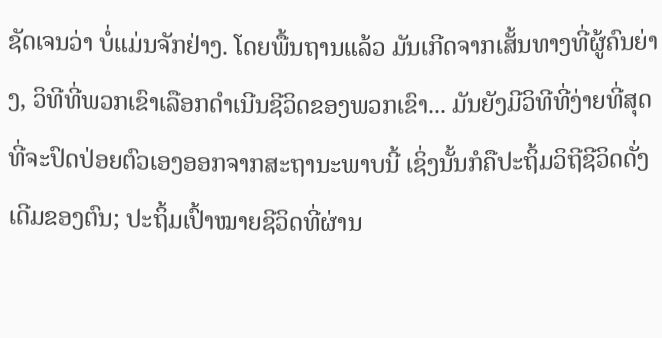ຊັດເຈນວ່າ ບໍ່ແມ່ນຈັກຢ່າງ. ໂດຍພື້ນຖານແລ້ວ ມັນເກີດຈາກເສັ້ນທາງທີ່ຜູ້ຄົນຍ່າງ, ວິທີທີ່ພວກເຂົາເລືອກດຳເນີນຊີວິດຂອງພວກເຂົາ... ມັນຍັງມີວິທີທີ່ງ່າຍທີ່ສຸດທີ່ຈະປົດປ່ອຍຕົວເອງອອກຈາກສະຖານະພາບນີ້ ເຊິ່ງນັ້ນກໍຄືປະຖິ້ມວິຖີຊີວິດດັ່ງເດີມຂອງຕົນ; ປະຖິ້ມເປົ້າໝາຍຊີວິດທີ່ຜ່ານ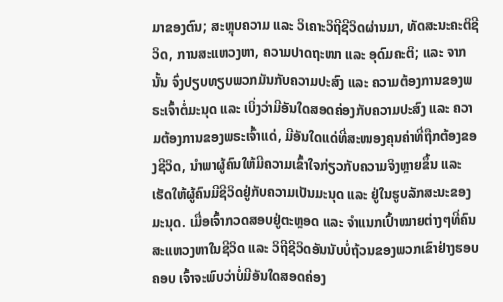ມາຂອງຕົນ; ສະຫຼຸບຄວາມ ແລະ ວິເຄາະວິຖີຊີວິດຜ່ານມາ, ທັດສະນະຄະຕິຊີວິດ, ການສະແຫວງຫາ, ຄວາມປາດຖະໜາ ແລະ ອຸດົມຄະຕິ; ແລະ ຈາກນັ້ນ ຈົ່ງປຽບທຽບພວກມັນກັບຄວາມປະສົງ ແລະ ຄວາມຕ້ອງການຂອງພຣະເຈົ້າຕໍ່ມະນຸດ ແລະ ເບິ່ງວ່າມີອັນໃດສອດຄ່ອງກັບຄວາມປະສົງ ແລະ ຄວາມຕ້ອງການຂອງພຣະເຈົ້າແດ່, ມີອັນໃດແດ່ທີ່ສະໜອງຄຸນຄ່າທີ່ຖືກຕ້ອງຂອງຊີວິດ, ນຳພາຜູ້ຄົນໃຫ້ມີຄວາມເຂົ້າໃຈກ່ຽວກັບຄວາມຈິງຫຼາຍຂຶ້ນ ແລະ ເຮັດໃຫ້ຜູ້ຄົນມີຊີວິດຢູ່ກັບຄວາມເປັນມະນຸດ ແລະ ຢູ່ໃນຮູບລັກສະນະຂອງມະນຸດ. ເມື່ອເຈົ້າກວດສອບຢູ່ຕະຫຼອດ ແລະ ຈໍາແນກເປົ້າໝາຍຕ່າງໆທີ່ຄົນສະແຫວງຫາໃນຊີວິດ ແລະ ວິຖີຊີວິດອັນນັບບໍ່ຖ້ວນຂອງພວກເຂົາຢ່າງຮອບຄອບ ເຈົ້າຈະພົບວ່າບໍ່ມີອັນໃດສອດຄ່ອງ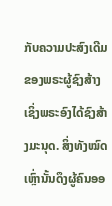ກັບຄວາມປະສົງເດີມຂອງພຣະຜູ້ຊົງສ້າງ ເຊິ່ງພຣະອົງໄດ້ຊົງສ້າງມະນຸດ. ສິ່ງທັງໝົດເຫຼົ່ານັ້ນດຶງຜູ້ຄົນອອ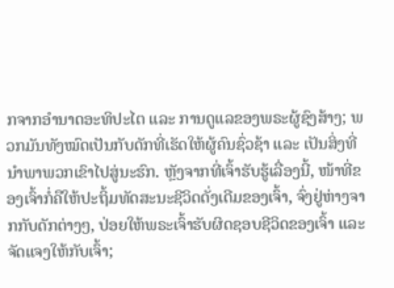ກຈາກອຳນາດອະທິປະໄຕ ແລະ ການດູແລຂອງພຣະຜູ້ຊົງສ້າງ; ພວກມັນທັງໝົດເປັນກັບດັກທີ່ເຮັດໃຫ້ຜູ້ຄົນຊົ່ວຊ້າ ແລະ ເປັນສິ່ງທີ່ນຳພາພວກເຂົາໄປສູ່ນະຮົກ. ຫຼັງຈາກທີ່ເຈົ້າຮັບຮູ້ເລື່ອງນີ້, ໜ້າທີ່ຂອງເຈົ້າກໍ່ຄືໃຫ້ປະຖິ້ມທັດສະນະຊີວິດດັ່ງເດີມຂອງເຈົ້າ, ຈົ່ງຢູ່ຫ່າງຈາກກັບດັກຕ່າງໆ, ປ່ອຍໃຫ້ພຣະເຈົ້າຮັບຜິດຊອບຊີວິດຂອງເຈົ້າ ແລະ ຈັດແຈງໃຫ້ກັບເຈົ້າ;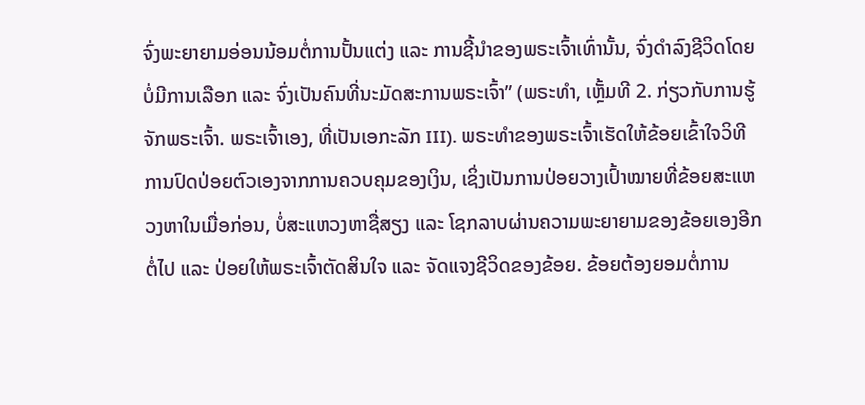ຈົ່ງພະຍາຍາມອ່ອນນ້ອມຕໍ່ການປັ້ນແຕ່ງ ແລະ ການຊີ້ນຳຂອງພຣະເຈົ້າເທົ່ານັ້ນ, ຈົ່ງດຳລົງຊີວິດໂດຍບໍ່ມີການເລືອກ ແລະ ຈົ່ງເປັນຄົນທີ່ນະມັດສະການພຣະເຈົ້າ” (ພຣະທຳ, ເຫຼັ້ມທີ 2. ກ່ຽວກັບການຮູ້ຈັກພຣະເຈົ້າ. ພຣະເຈົ້າເອງ, ທີ່ເປັນເອກະລັກ III). ພຣະທຳຂອງພຣະເຈົ້າເຮັດໃຫ້ຂ້ອຍເຂົ້າໃຈວິທີການປົດປ່ອຍຕົວເອງຈາກການຄວບຄຸມຂອງເງິນ, ເຊິ່ງເປັນການປ່ອຍວາງເປົ້າໝາຍທີ່ຂ້ອຍສະແຫວງຫາໃນເມື່ອກ່ອນ, ບໍ່ສະແຫວງຫາຊື່ສຽງ ແລະ ໂຊກລາບຜ່ານຄວາມພະຍາຍາມຂອງຂ້ອຍເອງອີກຕໍ່ໄປ ແລະ ປ່ອຍໃຫ້ພຣະເຈົ້າຕັດສິນໃຈ ແລະ ຈັດແຈງຊີວິດຂອງຂ້ອຍ. ຂ້ອຍຕ້ອງຍອມຕໍ່ການ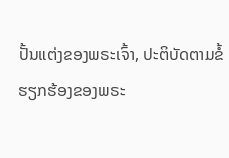ປັ້ນແຕ່ງຂອງພຣະເຈົ້າ, ປະຕິບັດຕາມຂໍ້ຮຽກຮ້ອງຂອງພຣະ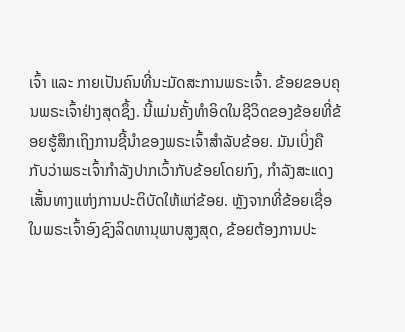ເຈົ້າ ແລະ ກາຍເປັນຄົນທີ່ນະມັດສະການພຣະເຈົ້າ. ຂ້ອຍຂອບຄຸນພຣະເຈົ້າຢ່າງສຸດຊຶ້ງ. ນີ້ແມ່ນຄັ້ງທຳອິດໃນຊີວິດຂອງຂ້ອຍທີ່ຂ້ອຍຮູ້ສຶກເຖິງການຊີ້ນຳຂອງພຣະເຈົ້າສຳລັບຂ້ອຍ. ມັນເບິ່ງຄືກັບວ່າພຣະເຈົ້າກຳລັງປາກເວົ້າກັບຂ້ອຍໂດຍກົງ, ກຳລັງສະແດງເສັ້ນທາງແຫ່ງການປະຕິບັດໃຫ້ແກ່ຂ້ອຍ. ຫຼັງຈາກທີ່ຂ້ອຍເຊື່ອໃນພຣະເຈົ້າອົງຊົງລິດທານຸພາບສູງສຸດ, ຂ້ອຍຕ້ອງການປະ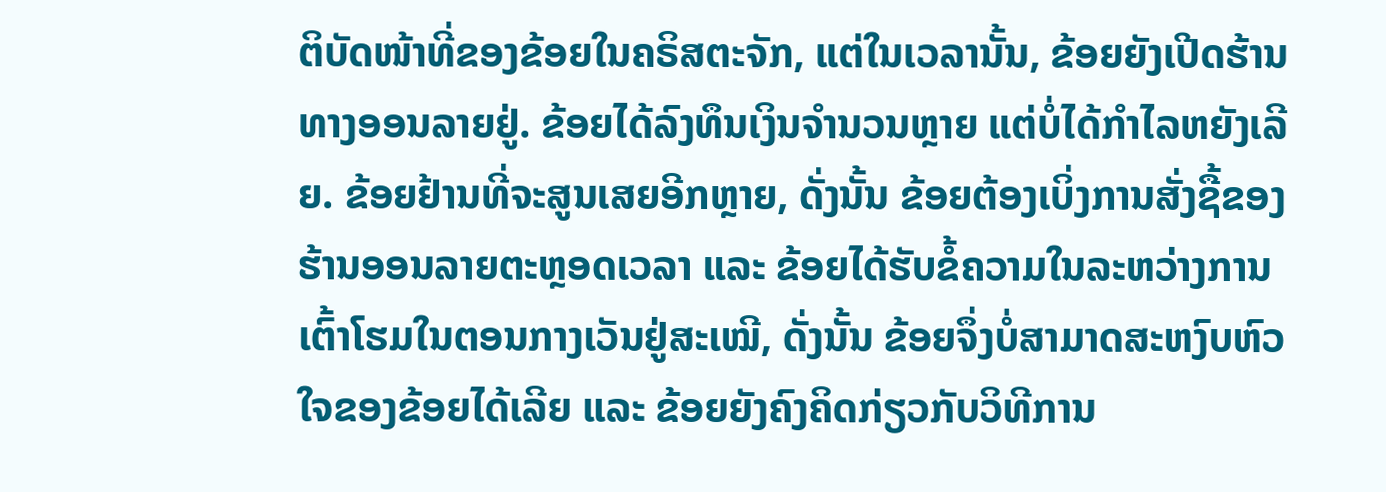ຕິບັດໜ້າທີ່ຂອງຂ້ອຍໃນຄຣິສຕະຈັກ, ແຕ່ໃນເວລານັ້ນ, ຂ້ອຍຍັງເປີດຮ້ານທາງອອນລາຍຢູ່. ຂ້ອຍໄດ້ລົງທຶນເງິນຈຳນວນຫຼາຍ ແຕ່ບໍ່ໄດ້ກຳໄລຫຍັງເລີຍ. ຂ້ອຍຢ້ານທີ່ຈະສູນເສຍອີກຫຼາຍ, ດັ່ງນັ້ນ ຂ້ອຍຕ້ອງເບິ່ງການສັ່ງຊື້ຂອງຮ້ານອອນລາຍຕະຫຼອດເວລາ ແລະ ຂ້ອຍໄດ້ຮັບຂໍ້ຄວາມໃນລະຫວ່າງການເຕົ້າໂຮມໃນຕອນກາງເວັນຢູ່ສະເໝີ, ດັ່ງນັ້ນ ຂ້ອຍຈຶ່ງບໍ່ສາມາດສະຫງົບຫົວໃຈຂອງຂ້ອຍໄດ້ເລີຍ ແລະ ຂ້ອຍຍັງຄົງຄິດກ່ຽວກັບວິທີການ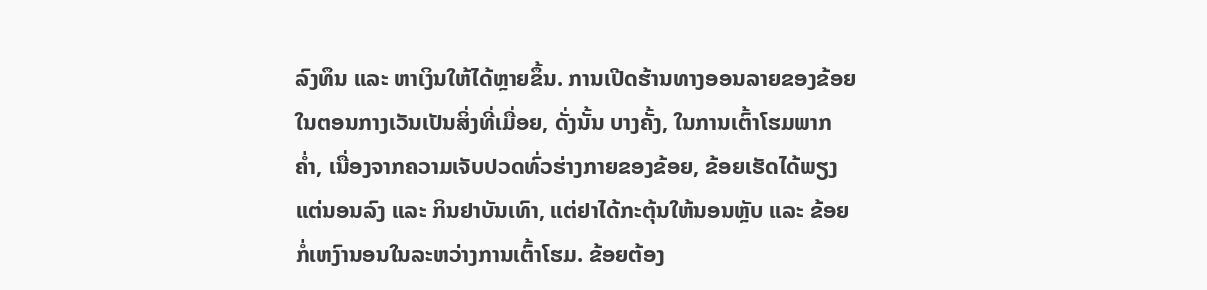ລົງທຶນ ແລະ ຫາເງິນໃຫ້ໄດ້ຫຼາຍຂຶ້ນ. ການເປີດຮ້ານທາງອອນລາຍຂອງຂ້ອຍໃນຕອນກາງເວັນເປັນສິ່ງທີ່ເມື່ອຍ, ດັ່ງນັ້ນ ບາງຄັ້ງ, ໃນການເຕົ້າໂຮມພາກຄ່ຳ, ເນື່ອງຈາກຄວາມເຈັບປວດທົ່ວຮ່າງກາຍຂອງຂ້ອຍ, ຂ້ອຍເຮັດໄດ້ພຽງແຕ່ນອນລົງ ແລະ ກິນຢາບັນເທົາ, ແຕ່ຢາໄດ້ກະຕຸ້ນໃຫ້ນອນຫຼັບ ແລະ ຂ້ອຍກໍ່ເຫງົານອນໃນລະຫວ່າງການເຕົ້າໂຮມ. ຂ້ອຍຕ້ອງ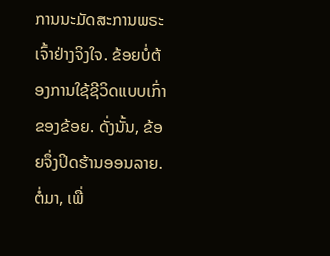ການນະມັດສະການພຣະເຈົ້າຢ່າງຈິງໃຈ. ຂ້ອຍບໍ່ຕ້ອງການໃຊ້ຊີວິດແບບເກົ່າຂອງຂ້ອຍ. ດັ່ງນັ້ນ, ຂ້ອຍຈຶ່ງປິດຮ້ານອອນລາຍ. ຕໍ່ມາ, ເພື່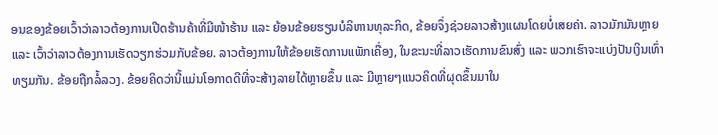ອນຂອງຂ້ອຍເວົ້າວ່າລາວຕ້ອງການເປີດຮ້ານຄ້າທີ່ມີໜ້າຮ້ານ ແລະ ຍ້ອນຂ້ອຍຮຽນບໍລິຫານທຸລະກິດ, ຂ້ອຍຈຶ່ງຊ່ວຍລາວສ້າງແຜນໂດຍບໍ່ເສຍຄ່າ. ລາວມັກມັນຫຼາຍ ແລະ ເວົ້າວ່າລາວຕ້ອງການເຮັດວຽກຮ່ວມກັບຂ້ອຍ. ລາວຕ້ອງການໃຫ້ຂ້ອຍເຮັດການແພັກເຄື່ອງ, ໃນຂະນະທີ່ລາວເຮັດການຂົນສົ່ງ ແລະ ພວກເຮົາຈະແບ່ງປັນເງິນເທົ່າທຽມກັນ. ຂ້ອຍຖືກລໍ້ລວງ. ຂ້ອຍຄິດວ່ານີ້ແມ່ນໂອກາດດີທີ່ຈະສ້າງລາຍໄດ້ຫຼາຍຂຶ້ນ ແລະ ມີຫຼາຍໆແນວຄິດທີ່ຜຸດຂຶ້ນມາໃນ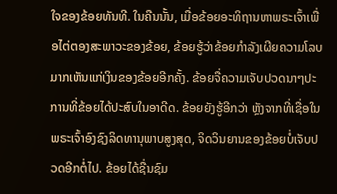ໃຈຂອງຂ້ອຍທັນທີ. ໃນຄືນນັ້ນ, ເມື່ອຂ້ອຍອະທິຖານຫາພຣະເຈົ້າເພື່ອໄຕ່ຕອງສະພາວະຂອງຂ້ອຍ, ຂ້ອຍຮູ້ວ່າຂ້ອຍກຳລັງເຜີຍຄວາມໂລບມາກເຫັນແກ່ເງິນຂອງຂ້ອຍອີກຄັ້ງ. ຂ້ອຍຈື່ຄວາມເຈັບປວດນາໆປະການທີ່ຂ້ອຍໄດ້ປະສົບໃນອາດີດ. ຂ້ອຍຍັງຮູ້ອີກວ່າ ຫຼັງຈາກທີ່ເຊື່ອໃນພຣະເຈົ້າອົງຊົງລິດທານຸພາບສູງສຸດ, ຈິດວິນຍານຂອງຂ້ອຍບໍ່ເຈັບປວດອີກຕໍ່ໄປ. ຂ້ອຍໄດ້ຊື່ນຊົມ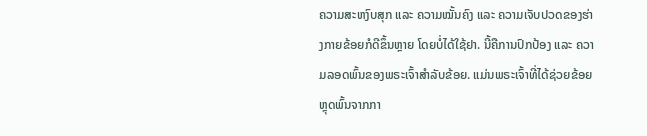ຄວາມສະຫງົບສຸກ ແລະ ຄວາມໝັ້ນຄົງ ແລະ ຄວາມເຈັບປວດຂອງຮ່າງກາຍຂ້ອຍກໍດີຂຶ້ນຫຼາຍ ໂດຍບໍ່ໄດ້ໃຊ້ຢາ. ນີ້ຄືການປົກປ້ອງ ແລະ ຄວາມລອດພົ້ນຂອງພຣະເຈົ້າສຳລັບຂ້ອຍ. ແມ່ນພຣະເຈົ້າທີ່ໄດ້ຊ່ວຍຂ້ອຍຫຼຸດພົ້ນຈາກກາ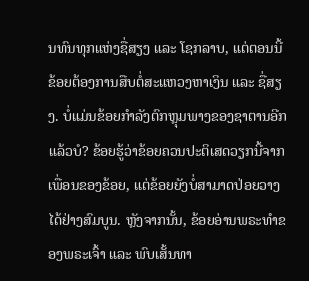ນທົນທຸກແຫ່ງຊື່ສຽງ ແລະ ໂຊກລາບ, ແຕ່ຕອນນີ້ ຂ້ອຍຕ້ອງການສືບຕໍ່ສະແຫວງຫາເງິນ ແລະ ຊື່ສຽງ. ບໍ່ແມ່ນຂ້ອຍກຳລັງຕົກຫຼຸມພາງຂອງຊາຕານອີກແລ້ວບໍ? ຂ້ອຍຮູ້ວ່າຂ້ອຍຄວນປະຕິເສດວຽກນີ້ຈາກເພື່ອນຂອງຂ້ອຍ, ແຕ່ຂ້ອຍຍັງບໍ່ສາມາດປ່ອຍວາງໄດ້ຢ່າງສົມບູນ. ຫຼັງຈາກນັ້ນ, ຂ້ອຍອ່ານພຣະທຳຂອງພຣະເຈົ້າ ແລະ ພົບເສັ້ນທາ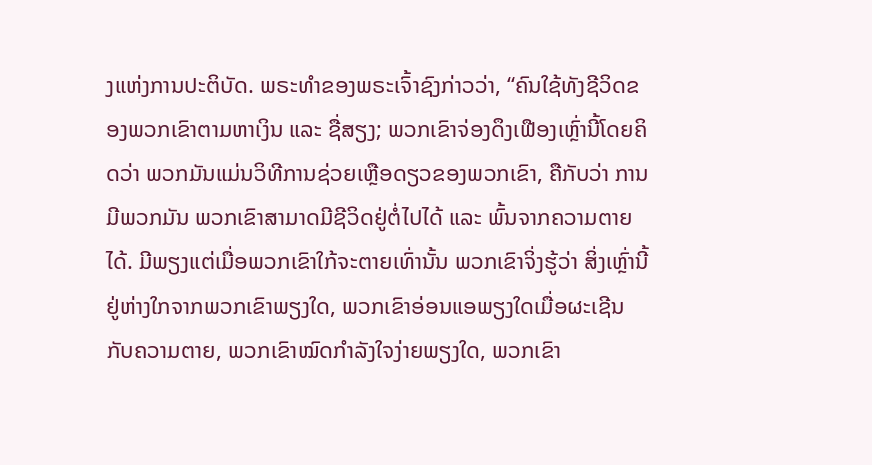ງແຫ່ງການປະຕິບັດ. ພຣະທຳຂອງພຣະເຈົ້າຊົງກ່າວວ່າ, “ຄົນໃຊ້ທັງຊີວິດຂອງພວກເຂົາຕາມຫາເງິນ ແລະ ຊື່ສຽງ; ພວກເຂົາຈ່ອງດຶງເຟືອງເຫຼົ່ານີ້ໂດຍຄິດວ່າ ພວກມັນແມ່ນວິທີການຊ່ວຍເຫຼືອດຽວຂອງພວກເຂົາ, ຄືກັບວ່າ ການມີພວກມັນ ພວກເຂົາສາມາດມີຊີວິດຢູ່ຕໍ່ໄປໄດ້ ແລະ ພົ້ນຈາກຄວາມຕາຍໄດ້. ມີພຽງແຕ່ເມື່ອພວກເຂົາໃກ້ຈະຕາຍເທົ່ານັ້ນ ພວກເຂົາຈິ່ງຮູ້ວ່າ ສິ່ງເຫຼົ່ານີ້ຢູ່ຫ່າງໃກຈາກພວກເຂົາພຽງໃດ, ພວກເຂົາອ່ອນແອພຽງໃດເມື່ອຜະເຊີນກັບຄວາມຕາຍ, ພວກເຂົາໝົດກໍາລັງໃຈງ່າຍພຽງໃດ, ພວກເຂົາ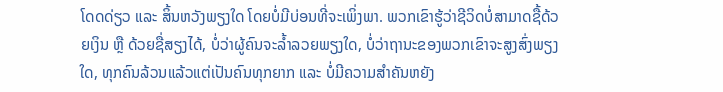ໂດດດ່ຽວ ແລະ ສິ້ນຫວັງພຽງໃດ ໂດຍບໍ່ມີບ່ອນທີ່ຈະເພິ່ງພາ. ພວກເຂົາຮູ້ວ່າຊີວິດບໍ່ສາມາດຊື້ດ້ວຍເງິນ ຫຼື ດ້ວຍຊື່ສຽງໄດ້, ບໍ່ວ່າຜູ້ຄົນຈະລ້ຳລວຍພຽງໃດ, ບໍ່ວ່າຖານະຂອງພວກເຂົາຈະສູງສົ່ງພຽງໃດ, ທຸກຄົນລ້ວນແລ້ວແຕ່ເປັນຄົນທຸກຍາກ ແລະ ບໍ່ມີຄວາມສຳຄັນຫຍັງ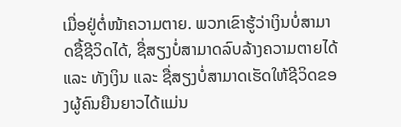ເມື່ອຢູ່ຕໍ່ໜ້າຄວາມຕາຍ. ພວກເຂົາຮູ້ວ່າເງິນບໍ່ສາມາດຊື້ຊີວິດໄດ້, ຊື່ສຽງບໍ່ສາມາດລົບລ້າງຄວາມຕາຍໄດ້ ແລະ ທັງເງິນ ແລະ ຊື່ສຽງບໍ່ສາມາດເຮັດໃຫ້ຊີວິດຂອງຜູ້ຄົນຍືນຍາວໄດ້ແມ່ນ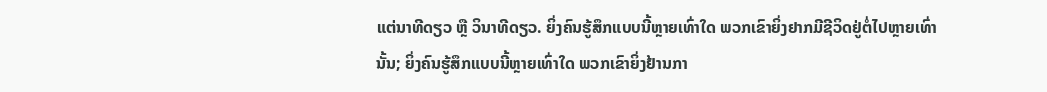ແຕ່ນາທີດຽວ ຫຼື ວິນາທີດຽວ. ຍິ່ງຄົນຮູ້ສຶກແບບນີ້ຫຼາຍເທົ່າໃດ ພວກເຂົາຍິ່ງຢາກມີຊີວິດຢູ່ຕໍ່ໄປຫຼາຍເທົ່ານັ້ນ; ຍິ່ງຄົນຮູ້ສຶກແບບນີ້ຫຼາຍເທົ່າໃດ ພວກເຂົາຍິ່ງຢ້ານກາ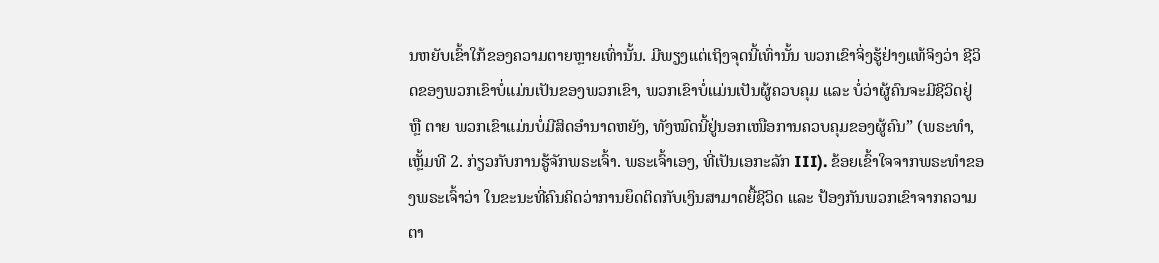ນຫຍັບເຂົ້າໃກ້ຂອງຄວາມຕາຍຫຼາຍເທົ່ານັ້ນ. ມີພຽງແຕ່ເຖິງຈຸດນີ້ເທົ່ານັ້ນ ພວກເຂົາຈິ່ງຮູ້ຢ່າງແທ້ຈິງວ່າ ຊີວິດຂອງພວກເຂົາບໍ່ແມ່ນເປັນຂອງພວກເຂົາ, ພວກເຂົາບໍ່ແມ່ນເປັນຜູ້ຄວບຄຸມ ແລະ ບໍ່ວ່າຜູ້ຄົນຈະມີຊີວິດຢູ່ ຫຼື ຕາຍ ພວກເຂົາແມ່ນບໍ່ມີສິດອໍານາດຫຍັງ, ທັງໝົດນີ້ຢູ່ນອກເໜືອການຄວບຄຸມຂອງຜູ້ຄົນ” (ພຣະທຳ, ເຫຼັ້ມທີ 2. ກ່ຽວກັບການຮູ້ຈັກພຣະເຈົ້າ. ພຣະເຈົ້າເອງ, ທີ່ເປັນເອກະລັກ III). ຂ້ອຍເຂົ້າໃຈຈາກພຣະທຳຂອງພຣະເຈົ້າວ່າ ໃນຂະນະທີ່ຄົນຄິດວ່າການຍຶດຕິດກັບເງິນສາມາດຍື້ຊີວິດ ແລະ ປ້ອງກັນພວກເຂົາຈາກຄວາມຕາ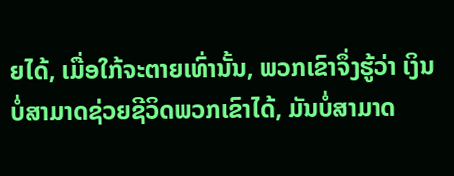ຍໄດ້, ເມື່ອໃກ້ຈະຕາຍເທົ່ານັ້ນ, ພວກເຂົາຈຶ່ງຮູ້ວ່າ ເງິນບໍ່ສາມາດຊ່ວຍຊີວິດພວກເຂົາໄດ້, ມັນບໍ່ສາມາດ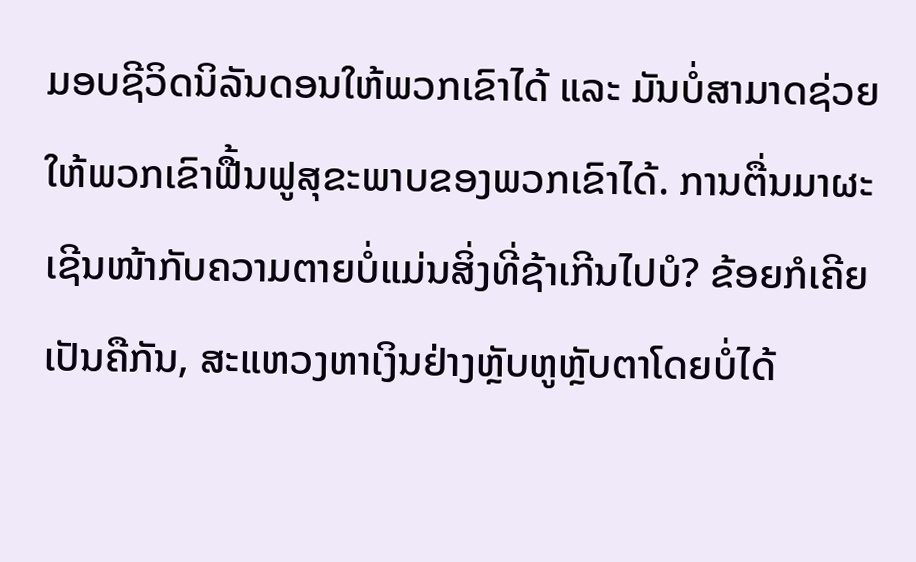ມອບຊີວິດນິລັນດອນໃຫ້ພວກເຂົາໄດ້ ແລະ ມັນບໍ່ສາມາດຊ່ວຍໃຫ້ພວກເຂົາຟື້ນຟູສຸຂະພາບຂອງພວກເຂົາໄດ້. ການຕື່ນມາຜະເຊີນໜ້າກັບຄວາມຕາຍບໍ່ແມ່ນສິ່ງທີ່ຊ້າເກີນໄປບໍ? ຂ້ອຍກໍເຄີຍເປັນຄືກັນ, ສະແຫວງຫາເງິນຢ່າງຫຼັບຫູຫຼັບຕາໂດຍບໍ່ໄດ້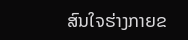ສົນໃຈຮ່າງກາຍຂ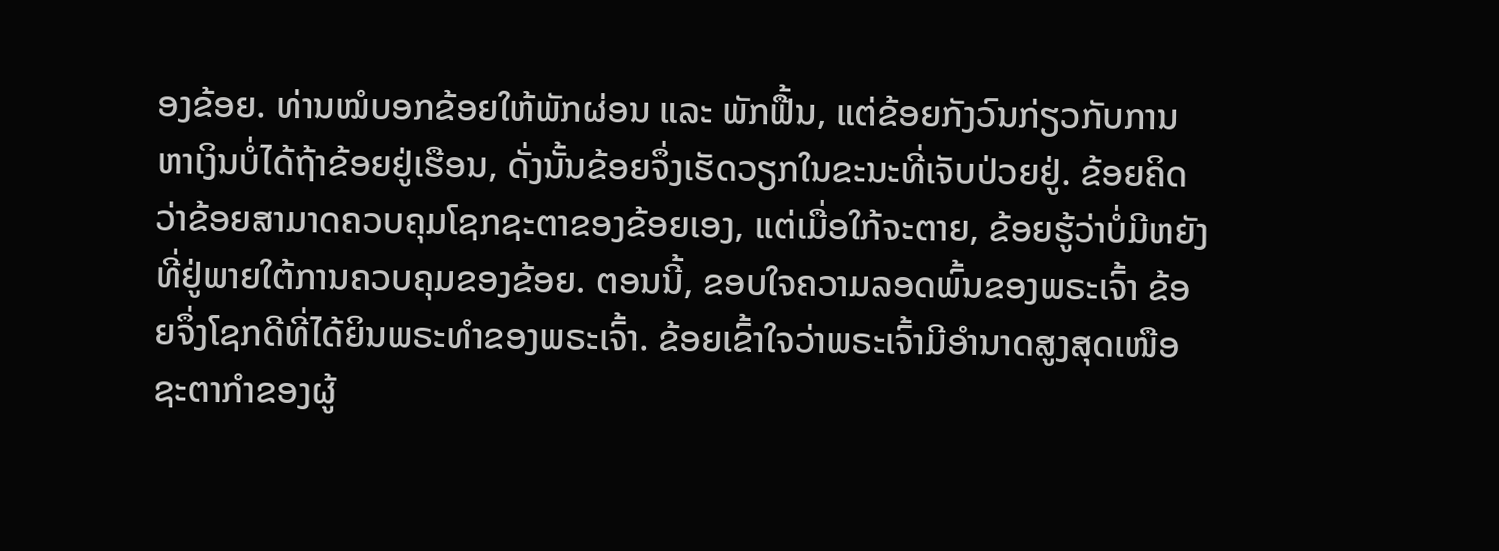ອງຂ້ອຍ. ທ່ານໝໍບອກຂ້ອຍໃຫ້ພັກຜ່ອນ ແລະ ພັກຟື້ນ, ແຕ່ຂ້ອຍກັງວົນກ່ຽວກັບການຫາເງິນບໍ່ໄດ້ຖ້າຂ້ອຍຢູ່ເຮືອນ, ດັ່ງນັ້ນຂ້ອຍຈຶ່ງເຮັດວຽກໃນຂະນະທີ່ເຈັບປ່ວຍຢູ່. ຂ້ອຍຄິດວ່າຂ້ອຍສາມາດຄວບຄຸມໂຊກຊະຕາຂອງຂ້ອຍເອງ, ແຕ່ເມື່ອໃກ້ຈະຕາຍ, ຂ້ອຍຮູ້ວ່າບໍ່ມີຫຍັງທີ່ຢູ່ພາຍໃຕ້ການຄວບຄຸມຂອງຂ້ອຍ. ຕອນນີ້, ຂອບໃຈຄວາມລອດພົ້ນຂອງພຣະເຈົ້າ ຂ້ອຍຈຶ່ງໂຊກດີທີ່ໄດ້ຍິນພຣະທຳຂອງພຣະເຈົ້າ. ຂ້ອຍເຂົ້າໃຈວ່າພຣະເຈົ້າມີອຳນາດສູງສຸດເໜືອຊະຕາກໍາຂອງຜູ້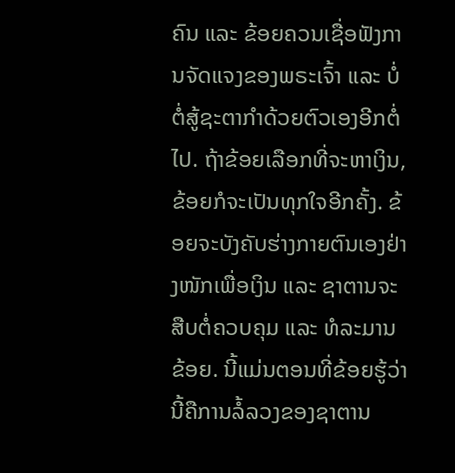ຄົນ ແລະ ຂ້ອຍຄວນເຊື່ອຟັງການຈັດແຈງຂອງພຣະເຈົ້າ ແລະ ບໍ່ຕໍ່ສູ້ຊະຕາກຳດ້ວຍຕົວເອງອີກຕໍ່ໄປ. ຖ້າຂ້ອຍເລືອກທີ່ຈະຫາເງິນ, ຂ້ອຍກໍຈະເປັນທຸກໃຈອີກຄັ້ງ. ຂ້ອຍຈະບັງຄັບຮ່າງກາຍຕົນເອງຢ່າງໜັກເພື່ອເງິນ ແລະ ຊາຕານຈະສືບຕໍ່ຄວບຄຸມ ແລະ ທໍລະມານຂ້ອຍ. ນີ້ແມ່ນຕອນທີ່ຂ້ອຍຮູ້ວ່ານີ້ຄືການລໍ້ລວງຂອງຊາຕານ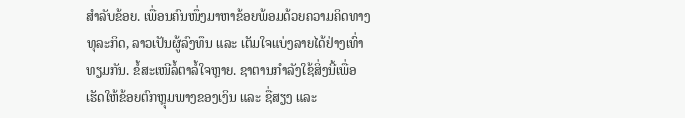ສຳລັບຂ້ອຍ. ເພື່ອນຄົນໜຶ່ງມາຫາຂ້ອຍພ້ອມດ້ວຍຄວາມຄິດທາງທຸລະກິດ, ລາວເປັນຜູ້ລົງທຶນ ແລະ ເຕັມໃຈແບ່ງລາຍໄດ້ຢ່າງເທົ່າທຽມກັນ. ຂໍ້ສະເໜີລໍ້ຕາລໍ້ໃຈຫຼາຍ. ຊາຕານກຳລັງໃຊ້ສິ່ງນີ້ເພື່ອເຮັດໃຫ້ຂ້ອຍຕົກຫຼຸມພາງຂອງເງິນ ແລະ ຊື່ສຽງ ແລະ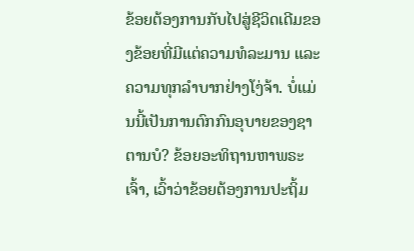ຂ້ອຍຕ້ອງການກັບໄປສູ່ຊີວິດເດີມຂອງຂ້ອຍທີ່ມີແຕ່ຄວາມທໍລະມານ ແລະ ຄວາມທຸກລຳບາກຢ່າງໂງ່ຈ້າ. ບໍ່ແມ່ນນີ້ເປັນການຕົກກົນອຸບາຍຂອງຊາຕານບໍ? ຂ້ອຍອະທິຖານຫາພຣະເຈົ້າ, ເວົ້າວ່າຂ້ອຍຕ້ອງການປະຖິ້ມ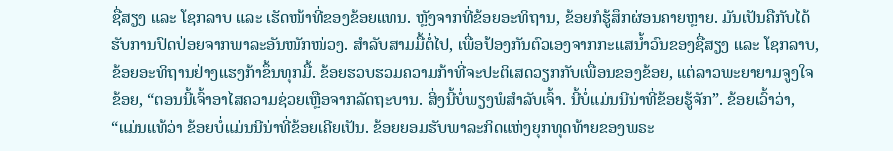ຊື່ສຽງ ແລະ ໂຊກລາບ ແລະ ເຮັດໜ້າທີ່ຂອງຂ້ອຍແທນ. ຫຼັງຈາກທີ່ຂ້ອຍອະທິຖານ, ຂ້ອຍກໍຮູ້ສຶກຜ່ອນຄາຍຫຼາຍ. ມັນເປັນຄືກັບໄດ້ຮັບການປົດປ່ອຍຈາກພາລະອັນໜັກໜ່ວງ. ສໍາລັບສາມມື້ຕໍ່ໄປ, ເພື່ອປ້ອງກັນຕົວເອງຈາກກະແສນ້ຳວົນຂອງຊື່ສຽງ ແລະ ໂຊກລາບ, ຂ້ອຍອະທິຖານຢ່າງແຮງກ້າຂຶ້ນທຸກມື້. ຂ້ອຍຮວບຮວມຄວາມກ້າທີ່ຈະປະຕິເສດວຽກກັບເພື່ອນຂອງຂ້ອຍ, ແຕ່ລາວພະຍາຍາມຈູງໃຈຂ້ອຍ, “ຕອນນີ້ເຈົ້າອາໄສຄວາມຊ່ວຍເຫຼືອຈາກລັດຖະບານ. ສິ່ງນີ້ບໍ່ພຽງພໍສຳລັບເຈົ້າ. ນີ້ບໍ່ແມ່ນນີນ່າທີ່ຂ້ອຍຮູ້ຈັກ”. ຂ້ອຍເວົ້າວ່າ, “ແມ່ນແທ້ວ່າ ຂ້ອຍບໍ່ແມ່ນນີນ່າທີ່ຂ້ອຍເຄີຍເປັນ. ຂ້ອຍຍອມຮັບພາລະກິດແຫ່ງຍຸກທຸດທ້າຍຂອງພຣະ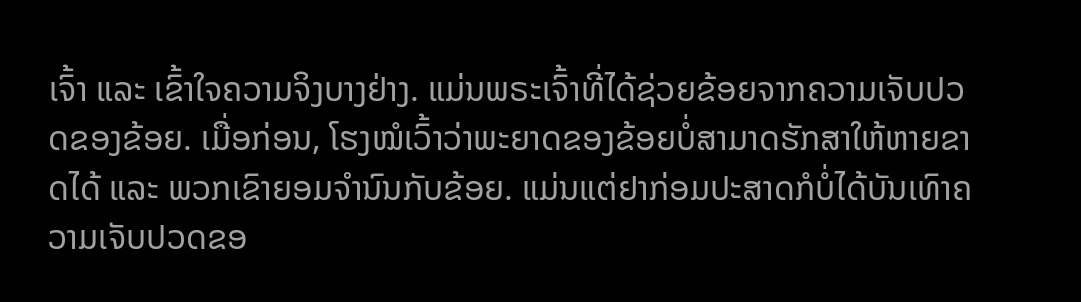ເຈົ້າ ແລະ ເຂົ້າໃຈຄວາມຈິງບາງຢ່າງ. ແມ່ນພຣະເຈົ້າທີ່ໄດ້ຊ່ວຍຂ້ອຍຈາກຄວາມເຈັບປວດຂອງຂ້ອຍ. ເມື່ອກ່ອນ, ໂຮງໝໍເວົ້າວ່າພະຍາດຂອງຂ້ອຍບໍ່ສາມາດຮັກສາໃຫ້ຫາຍຂາດໄດ້ ແລະ ພວກເຂົາຍອມຈຳນົນກັບຂ້ອຍ. ແມ່ນແຕ່ຢາກ່ອມປະສາດກໍບໍ່ໄດ້ບັນເທົາຄວາມເຈັບປວດຂອ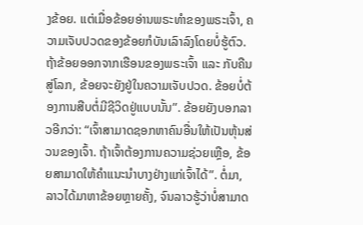ງຂ້ອຍ. ແຕ່ເມື່ອຂ້ອຍອ່ານພຣະທຳຂອງພຣະເຈົ້າ, ຄວາມເຈັບປວດຂອງຂ້ອຍກໍບັນເລົາລົງໂດຍບໍ່ຮູ້ຕົວ. ຖ້າຂ້ອຍອອກຈາກເຮືອນຂອງພຣະເຈົ້າ ແລະ ກັບຄືນສູ່ໂລກ, ຂ້ອຍຈະຍັງຢູ່ໃນຄວາມເຈັບປວດ. ຂ້ອຍບໍ່ຕ້ອງການສືບຕໍ່ມີຊີວິດຢູ່ແບບນັ້ນ”. ຂ້ອຍຍັງບອກລາວອີກວ່າ: “ເຈົ້າສາມາດຊອກຫາຄົນອື່ນໃຫ້ເປັນຫຸ້ນສ່ວນຂອງເຈົ້າ. ຖ້າເຈົ້າຕ້ອງການຄວາມຊ່ວຍເຫຼືອ, ຂ້ອຍສາມາດໃຫ້ຄຳແນະນຳບາງຢ່າງແກ່ເຈົ້າໄດ້”. ຕໍ່ມາ, ລາວໄດ້ມາຫາຂ້ອຍຫຼາຍຄັ້ງ, ຈົນລາວຮູ້ວ່າບໍ່ສາມາດ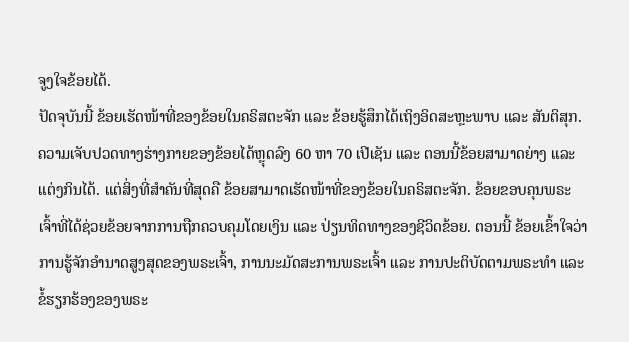ຈູງໃຈຂ້ອຍໄດ້.
ປັດຈຸບັນນີ້ ຂ້ອຍເຮັດໜ້າທີ່ຂອງຂ້ອຍໃນຄຣິສຕະຈັກ ແລະ ຂ້ອຍຮູ້ສຶກໄດ້ເຖິງອິດສະຫຼະພາບ ແລະ ສັນຕິສຸກ. ຄວາມເຈັບປວດທາງຮ່າງກາຍຂອງຂ້ອຍໄດ້ຫຼຸດລົງ 60 ຫາ 70 ເປີເຊັນ ແລະ ຕອນນີ້ຂ້ອຍສາມາດຍ່າງ ແລະ ແຕ່ງກິນໄດ້. ແຕ່ສິ່ງທີ່ສຳຄັນທີ່ສຸດຄື ຂ້ອຍສາມາດເຮັດໜ້າທີ່ຂອງຂ້ອຍໃນຄຣິສຕະຈັກ. ຂ້ອຍຂອບຄຸນພຣະເຈົ້າທີ່ໄດ້ຊ່ວຍຂ້ອຍຈາກການຖືກຄວບຄຸມໂດຍເງິນ ແລະ ປ່ຽນທິດທາງຂອງຊີວິດຂ້ອຍ. ຕອນນີ້ ຂ້ອຍເຂົ້າໃຈວ່າ ການຮູ້ຈັກອຳນາດສູງສຸດຂອງພຣະເຈົ້າ, ການນະມັດສະການພຣະເຈົ້າ ແລະ ການປະຕິບັດຕາມພຣະທຳ ແລະ ຂໍ້ຮຽກຮ້ອງຂອງພຣະ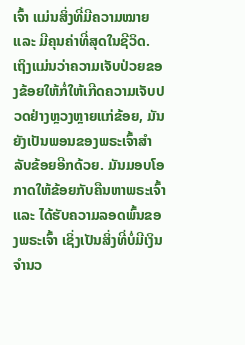ເຈົ້າ ແມ່ນສິ່ງທີ່ມີຄວາມໝາຍ ແລະ ມີຄຸນຄ່າທີ່ສຸດໃນຊີວິດ. ເຖິງແມ່ນວ່າຄວາມເຈັບປ່ວຍຂອງຂ້ອຍໃຫ້ກໍ່ໃຫ້ເກີດຄວາມເຈັບປວດຢ່າງຫຼວງຫຼາຍແກ່ຂ້ອຍ, ມັນຍັງເປັນພອນຂອງພຣະເຈົ້າສຳລັບຂ້ອຍອີກດ້ວຍ. ມັນມອບໂອກາດໃຫ້ຂ້ອຍກັບຄືນຫາພຣະເຈົ້າ ແລະ ໄດ້ຮັບຄວາມລອດພົ້ນຂອງພຣະເຈົ້າ ເຊິ່ງເປັນສິ່ງທີ່ບໍ່ມີເງິນຈຳນວ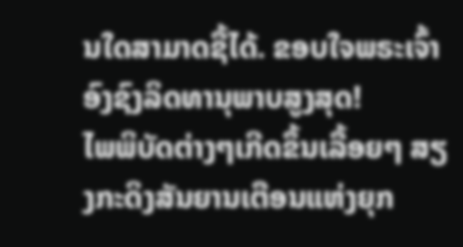ນໃດສາມາດຊື້ໄດ້. ຂອບໃຈພຣະເຈົ້າອົງຊົງລິດທານຸພາບສູງສຸດ!
ໄພພິບັດຕ່າງໆເກີດຂຶ້ນເລື້ອຍໆ ສຽງກະດິງສັນຍານເຕືອນແຫ່ງຍຸກ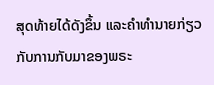ສຸດທ້າຍໄດ້ດັງຂຶ້ນ ແລະຄໍາທໍານາຍກ່ຽວກັບການກັບມາຂອງພຣະ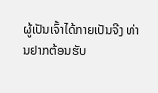ຜູ້ເປັນເຈົ້າໄດ້ກາຍເປັນຈີງ ທ່ານຢາກຕ້ອນຮັບ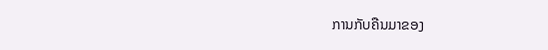ການກັບຄືນມາຂອງ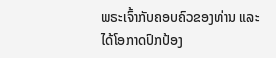ພຣະເຈົ້າກັບຄອບຄົວຂອງທ່ານ ແລະໄດ້ໂອກາດປົກປ້ອງ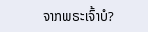ຈາກພຣະເຈົ້າບໍ?